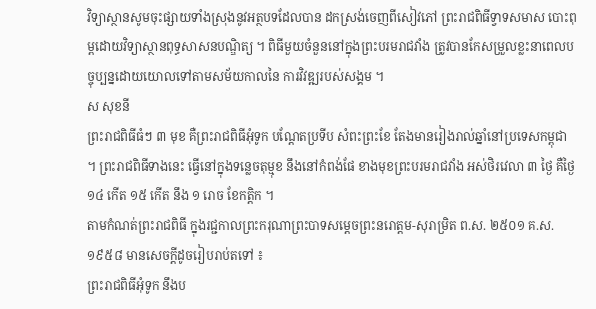វិទ្យាស្ថានសូមចុះផ្សាយទាំងស្រុងនូវអត្ថបទដែលបាន ដកស្រង់ចេញពីសៀវភៅ ព្រះរាជពិធីទ្វាទសមាស បោះពុម្ពដោយវិទ្យាស្ថានពុទ្ធសាសនបណ្ឌិត្យ ។ ពិធីមួយចំនួននៅក្នុងព្រះបរមរាជវាំង ត្រូវបានកែសម្រួលខ្លះនាពេលបច្ចុប្បន្នដោយយោលទៅតាមសម័យកាលនៃ ការវិវឌ្ឍរបស់សង្គម ។
ស សុខនី
ព្រះរាជពិធីធំៗ ៣ មុខ គឺព្រះរាជពិធីអុំទូក បណ្ដែតប្រទីប សំពះព្រះខែ តែងមានរៀងរាល់ឆ្នាំនៅប្រទេសកម្ពុជា ។ ព្រះរាជពិធីទាងនេះ ធ្វើនៅក្នុងទន្លេចតុម្មុខ នឹងនៅកំពង់ផែ ខាងមុខព្រះបរមរាជវាំង អស់ថិរវេលា ៣ ថ្ងៃ គឺថ្ងៃ ១៤ កើត ១៥ កើត នឹង ១ រោច ខែកត្តិក ។
តាមកំណត់ព្រះរាជពិធី ក្នុងរជ្ជកាលព្រះករុណាព្រះបាទសម្ដេចព្រះនរោត្ដម-សុរាម្រិត ព.ស. ២៥០១ គ.ស. ១៩៥៨ មានសេចក្ដីដូចរៀបរាប់តទៅ ៖
ព្រះរាជពិធីអុំទូក នឹងប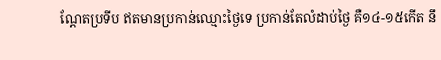ណ្ដែតប្រទីប ឥតមានប្រកាន់ឈ្មោះថ្ងៃទេ ប្រកាន់តែលំដាប់ថ្ងៃ គឺ១៤-១៥កើត នឹ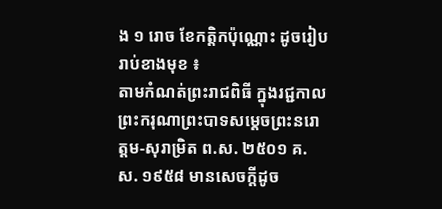ង ១ រោច ខែកត្តិកប៉ុណ្ណោះ ដូចរៀបរាប់ខាងមុខ ៖
តាមកំណត់ព្រះរាជពិធី ក្នុងរជ្ជកាលព្រះករុណាព្រះបាទសម្ដេចព្រះនរោត្ដម-សុរាម្រិត ព.ស. ២៥០១ គ.ស. ១៩៥៨ មានសេចក្ដីដូច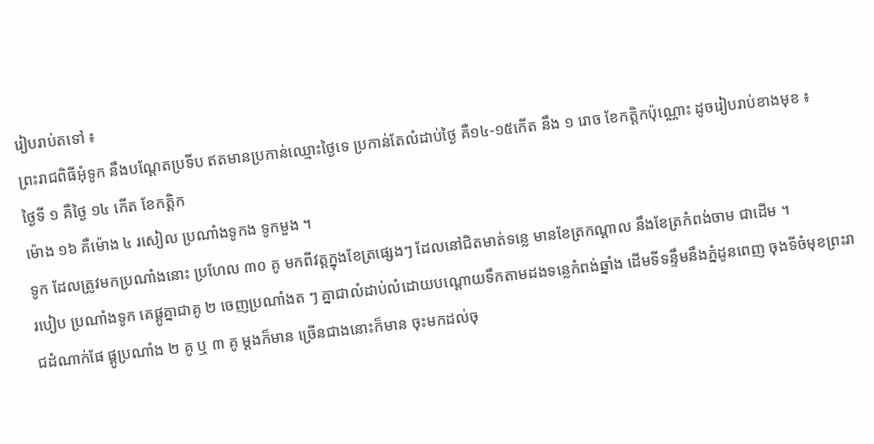រៀបរាប់តទៅ ៖
ព្រះរាជពិធីអុំទូក នឹងបណ្ដែតប្រទីប ឥតមានប្រកាន់ឈ្មោះថ្ងៃទេ ប្រកាន់តែលំដាប់ថ្ងៃ គឺ១៤-១៥កើត នឹង ១ រោច ខែកត្តិកប៉ុណ្ណោះ ដូចរៀបរាប់ខាងមុខ ៖
ថ្ងៃទី ១ គឺថ្ងៃ ១៤ កើត ខែកត្តិក
ម៉ោង ១៦ គឺម៉ោង ៤ រសៀល ប្រណាំងទូកង ទូកមួង ។
ទូក ដែលត្រូវមកប្រណាំងនោះ ប្រហែល ៣០ គូ មកពីវត្តក្នុងខែត្រផ្សេងៗ ដែលនៅជិតមាត់ទន្លេ មានខែត្រកណ្ដាល នឹងខែត្រកំពង់ចាម ជាដើម ។
របៀប ប្រណាំងទូក គេផ្គូគ្នាជាគូ ២ ចេញប្រណាំងត ៗ គ្នាជាលំដាប់លំដោយបណ្ដោយទឹកតាមដងទន្លេកំពង់ឆ្នាំង ដើមទីទន្ទឹមនឹងភ្នំដូនពេញ ចុងទីចំមុខព្រះរាជដំណាក់ផែ ផ្គូប្រណាំង ២ គូ ឬ ៣ គូ ម្ដងក៏មាន ច្រើនជាងនោះក៏មាន ចុះមកដល់ចុ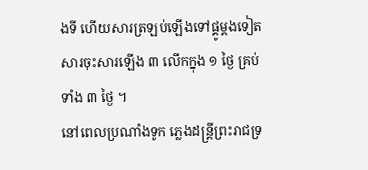ងទី ហើយសារត្រឡប់ឡើងទៅផ្គូម្ដងទៀត សារចុះសារឡើង ៣ លើកក្នុង ១ ថ្ងៃ គ្រប់ទាំង ៣ ថ្ងៃ ។
នៅពេលប្រណាំងទូក ភ្លេងដន្ត្រីព្រះរាជទ្រ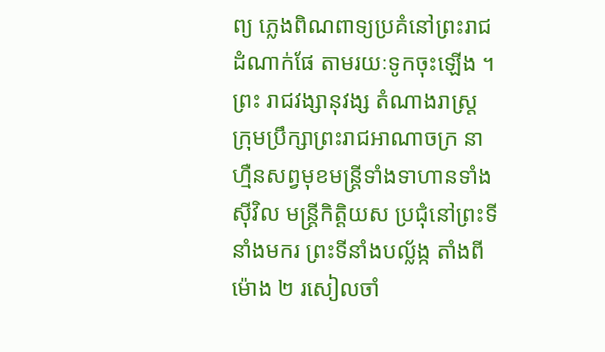ព្យ ភ្លេងពិណពាទ្យប្រគំនៅព្រះរាជដំណាក់ផែ តាមរយៈទូកចុះឡើង ។
ព្រះ រាជវង្សានុវង្ស តំណាងរាស្ត្រ ក្រុមប្រឹក្សាព្រះរាជអាណាចក្រ នាហ្មឺនសព្វមុខមន្ត្រីទាំងទាហានទាំងស៊ីវិល មន្ត្រីកិត្តិយស ប្រជុំនៅព្រះទីនាំងមករ ព្រះទីនាំងបល្ល័ង្ក តាំងពីម៉ោង ២ រសៀលចាំ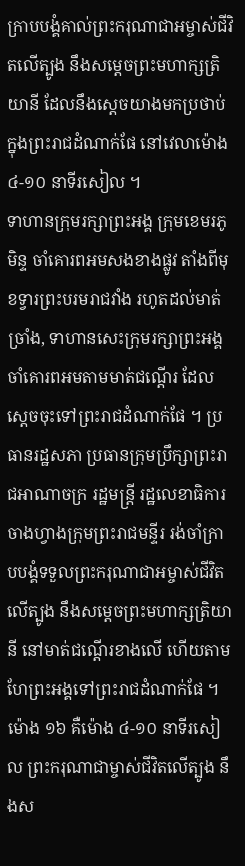ក្រាបបង្គំគាល់ព្រះករុណាជាអម្ចាស់ជីវិតលើត្បូង នឹងសម្ដេចព្រះមហាក្សត្រិយានី ដែលនឹងស្ដេចយាងមកប្រថាប់ក្នុងព្រះរាជដំណាក់ផែ នៅវេលាម៉ោង ៤-១០ នាទីរសៀល ។
ទាហានក្រុមរក្សាព្រះអង្គ ក្រុមខេមរភូមិន្ទ ចាំគោរពអមសងខាងផ្លូវ តាំងពីមុខទ្វារព្រះបរមរាជវាំង រហូតដល់មាត់ច្រាំង, ទាហានសេះក្រុមរក្សាព្រះអង្គ ចាំគោរពអមតាមមាត់ជណ្ដើរ ដែលស្ដេចចុះទៅព្រះរាជដំណាក់ផែ ។ ប្រធានរដ្ឋសភា ប្រធានក្រុមប្រឹក្សាព្រះរាជអាណាចក្រ រដ្ឋមន្ត្រី រដ្ឋលេខាធិការ ចាងហ្វាងក្រុមព្រះរាជមន្ទីរ រង់ចាំក្រាបបង្គំទទួលព្រះករុណាជាអម្ចាស់ជីវិតលើត្បូង នឹងសម្ដេចព្រះមហាក្សត្រិយានី នៅមាត់ជណ្ដើរខាងលើ ហើយតាមហែព្រះអង្គទៅព្រះរាជដំណាក់ផែ ។
ម៉ោង ១៦ គឺម៉ោង ៤-១០ នាទីរសៀល ព្រះករុណាជាម្ចាស់ជីវិតលើត្បូង នឹងស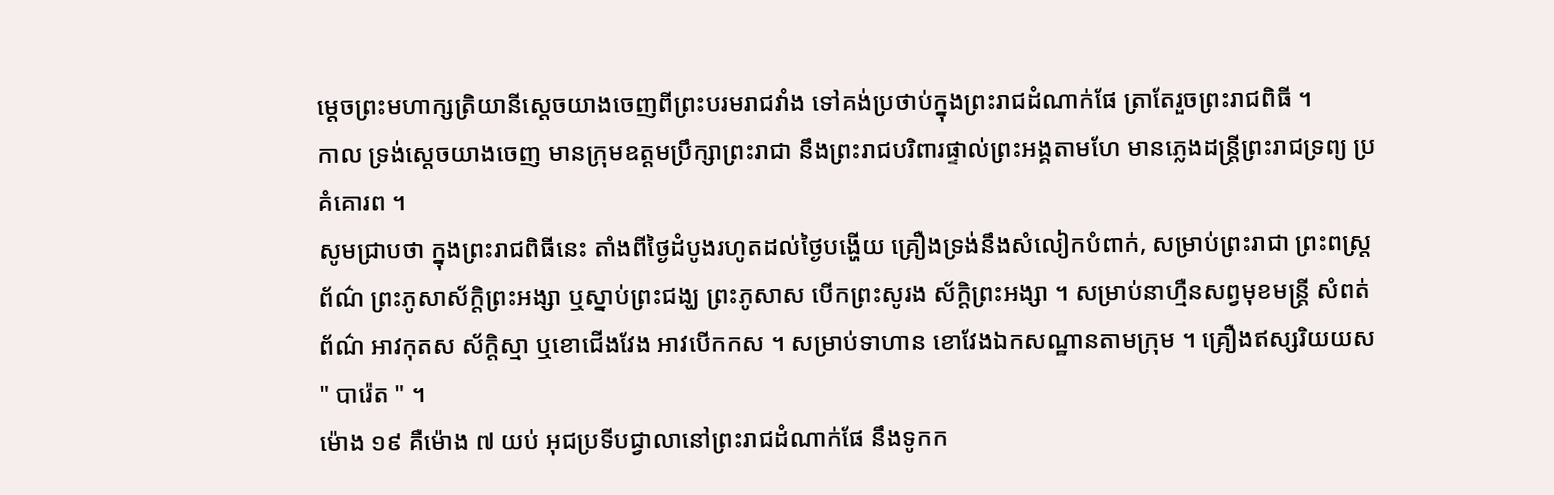ម្ដេចព្រះមហាក្សត្រិយានីស្ដេចយាងចេញពីព្រះបរមរាជវាំង ទៅគង់ប្រថាប់ក្នុងព្រះរាជដំណាក់ផែ ត្រាតែរួចព្រះរាជពិធី ។
កាល ទ្រង់ស្ដេចយាងចេញ មានក្រុមឧត្ដមប្រឹក្សាព្រះរាជា នឹងព្រះរាជបរិពារផ្ទាល់ព្រះអង្គតាមហែ មានភ្លេងដន្ត្រីព្រះរាជទ្រព្យ ប្រគំគោរព ។
សូមជ្រាបថា ក្នុងព្រះរាជពិធីនេះ តាំងពីថ្ងៃដំបូងរហូតដល់ថ្ងៃបង្ហើយ គ្រឿងទ្រង់នឹងសំលៀកបំពាក់, សម្រាប់ព្រះរាជា ព្រះពស្ត្រព័ណ៌ ព្រះភូសាស័ក្ដិព្រះអង្សា ឬស្នាប់ព្រះជង្ឃ ព្រះភូសាស បើកព្រះសូរង ស័ក្ដិព្រះអង្សា ។ សម្រាប់នាហ្មឺនសព្វមុខមន្ត្រី សំពត់ព័ណ៌ អាវកុតស ស័ក្ដិស្មា ឬខោជើងវែង អាវបើកកស ។ សម្រាប់ទាហាន ខោវែងឯកសណ្ឋានតាមក្រុម ។ គ្រឿងឥស្សរិយយស " បារ៉េត " ។
ម៉ោង ១៩ គឺម៉ោង ៧ យប់ អុជប្រទីបជ្វាលានៅព្រះរាជដំណាក់ផែ នឹងទូកក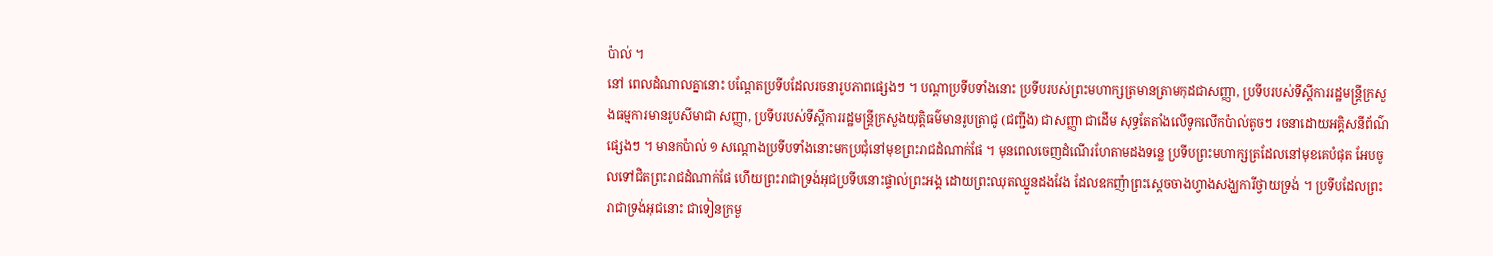ប៉ាល់ ។
នៅ ពេលដំណាលគ្នានោះ បណ្ដែតប្រទីបដែលរចនារូបភាពផ្សេងៗ ។ បណ្ដាប្រទីបទាំងនោះ ប្រទីបរបស់ព្រះមហាក្សត្រមានត្រាមកុដជាសញ្ញា, ប្រទីបរបស់ទីស្ដីការរដ្ឋមន្ត្រីក្រសួងធម្មការមានរូបសីមាជា សញ្ញា, ប្រទីបរបស់ទីស្ដីការរដ្ឋមន្ត្រីក្រសួងយុត្តិធម៌មានរូបត្រាជូ (ជញ្ជីង) ជាសញ្ញា ជាដើម សុទ្ធតែតាំងលើទូកលើកប៉ាល់តូចៗ រចនាដោយអគ្គិសនីព័ណ៌ផ្សេងៗ ។ មានកប៉ាល់ ១ សណ្ដោងប្រទីបទាំងនោះមកប្រជុំនៅមុខព្រះរាជដំណាក់ផែ ។ មុនពេលចេញដំណើរហែតាមដងទន្លេ ប្រទីបព្រះមហាក្សត្រដែលនៅមុខគេបំផុត អែបចូលទៅជិតព្រះរាជដំណាក់ផែ ហើយព្រះរាជាទ្រង់អុជប្រទីបនោះផ្ទាល់ព្រះអង្គ ដោយព្រះឈុតឈ្នួនដងវែង ដែលឧកញ៉ាព្រះស្ដេចចាងហ្វាងសង្ឃការីថ្វាយទ្រង់ ។ ប្រទីបដែលព្រះរាជាទ្រង់អុជនោះ ជាទៀនក្រមួ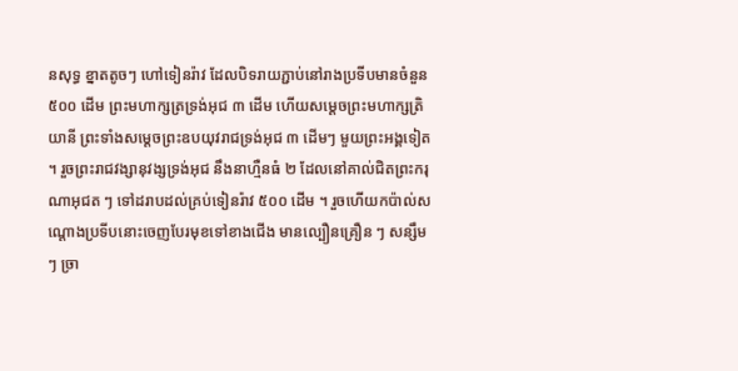នសុទ្ធ ខ្នាតតូចៗ ហៅទៀនរ៉ាវ ដែលបិទរាយភ្ជាប់នៅរាងប្រទីបមានចំនួន ៥០០ ដើម ព្រះមហាក្សត្រទ្រង់អុជ ៣ ដើម ហើយសម្ដេចព្រះមហាក្សត្រិយានី ព្រះទាំងសម្ដេចព្រះឧបយុវរាជទ្រង់អុជ ៣ ដើមៗ មួយព្រះអង្គទៀត ។ រួចព្រះរាជវង្សានុវង្សទ្រង់អុជ នឹងនាហ្មឺនធំ ២ ដែលនៅគាល់ជិតព្រះករុណាអុជត ៗ ទៅដរាបដល់គ្រប់ទៀនរ៉ាវ ៥០០ ដើម ។ រួចហើយកប៉ាល់សណ្ដោងប្រទីបនោះចេញបែរមុខទៅខាងជើង មានល្បឿនគ្រឿន ៗ សន្សឹម ៗ ច្រា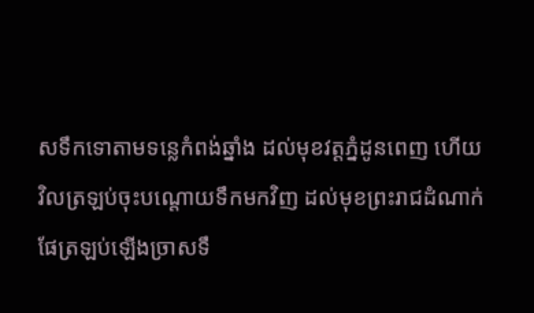សទឹកទោតាមទន្លេកំពង់ឆ្នាំង ដល់មុខវត្តភ្នំដូនពេញ ហើយវិលត្រឡប់ចុះបណ្ដោយទឹកមកវិញ ដល់មុខព្រះរាជដំណាក់ផែត្រឡប់ឡើងច្រាសទឹ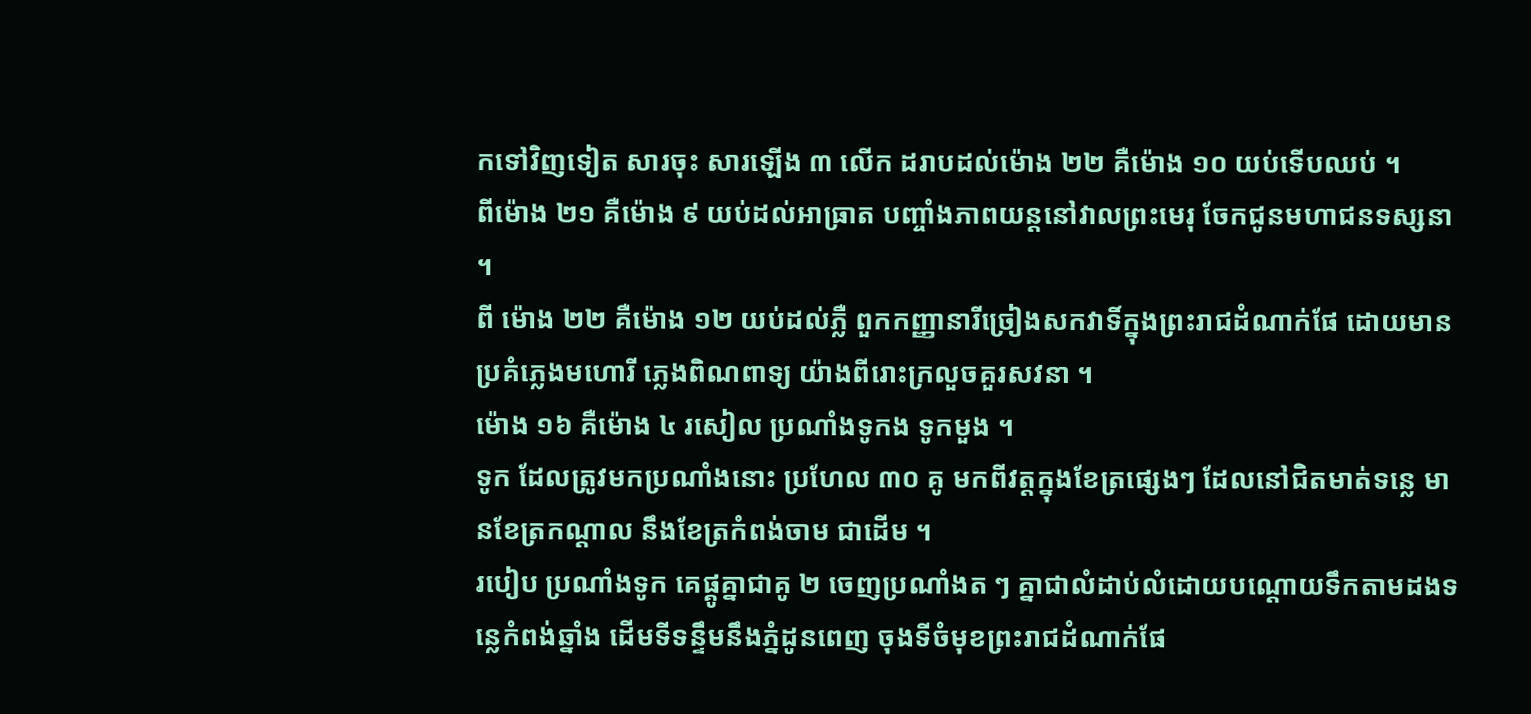កទៅវិញទៀត សារចុះ សារឡើង ៣ លើក ដរាបដល់ម៉ោង ២២ គឺម៉ោង ១០ យប់ទើបឈប់ ។
ពីម៉ោង ២១ គឺម៉ោង ៩ យប់ដល់អាធ្រាត បញ្ចាំងភាពយន្តនៅវាលព្រះមេរុ ចែកជូនមហាជនទស្សនា ។
ពី ម៉ោង ២២ គឺម៉ោង ១២ យប់ដល់ភ្លឺ ពួកកញ្ញានារីច្រៀងសកវាទិ៍ក្នុងព្រះរាជដំណាក់ផែ ដោយមានប្រគំភ្លេងមហោរី ភ្លេងពិណពាទ្យ យ៉ាងពីរោះក្រលួចគួរសវនា ។
ម៉ោង ១៦ គឺម៉ោង ៤ រសៀល ប្រណាំងទូកង ទូកមួង ។
ទូក ដែលត្រូវមកប្រណាំងនោះ ប្រហែល ៣០ គូ មកពីវត្តក្នុងខែត្រផ្សេងៗ ដែលនៅជិតមាត់ទន្លេ មានខែត្រកណ្ដាល នឹងខែត្រកំពង់ចាម ជាដើម ។
របៀប ប្រណាំងទូក គេផ្គូគ្នាជាគូ ២ ចេញប្រណាំងត ៗ គ្នាជាលំដាប់លំដោយបណ្ដោយទឹកតាមដងទន្លេកំពង់ឆ្នាំង ដើមទីទន្ទឹមនឹងភ្នំដូនពេញ ចុងទីចំមុខព្រះរាជដំណាក់ផែ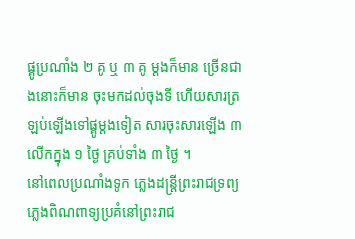ផ្គូប្រណាំង ២ គូ ឬ ៣ គូ ម្ដងក៏មាន ច្រើនជាងនោះក៏មាន ចុះមកដល់ចុងទី ហើយសារត្រឡប់ឡើងទៅផ្គូម្ដងទៀត សារចុះសារឡើង ៣ លើកក្នុង ១ ថ្ងៃ គ្រប់ទាំង ៣ ថ្ងៃ ។
នៅពេលប្រណាំងទូក ភ្លេងដន្ត្រីព្រះរាជទ្រព្យ ភ្លេងពិណពាទ្យប្រគំនៅព្រះរាជ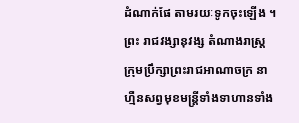ដំណាក់ផែ តាមរយៈទូកចុះឡើង ។
ព្រះ រាជវង្សានុវង្ស តំណាងរាស្ត្រ ក្រុមប្រឹក្សាព្រះរាជអាណាចក្រ នាហ្មឺនសព្វមុខមន្ត្រីទាំងទាហានទាំង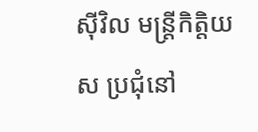ស៊ីវិល មន្ត្រីកិត្តិយស ប្រជុំនៅ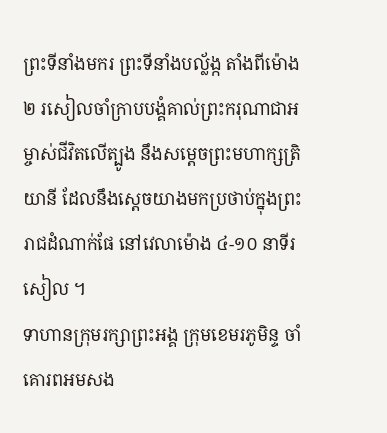ព្រះទីនាំងមករ ព្រះទីនាំងបល្ល័ង្ក តាំងពីម៉ោង ២ រសៀលចាំក្រាបបង្គំគាល់ព្រះករុណាជាអម្ចាស់ជីវិតលើត្បូង នឹងសម្ដេចព្រះមហាក្សត្រិយានី ដែលនឹងស្ដេចយាងមកប្រថាប់ក្នុងព្រះរាជដំណាក់ផែ នៅវេលាម៉ោង ៤-១០ នាទីរសៀល ។
ទាហានក្រុមរក្សាព្រះអង្គ ក្រុមខេមរភូមិន្ទ ចាំគោរពអមសង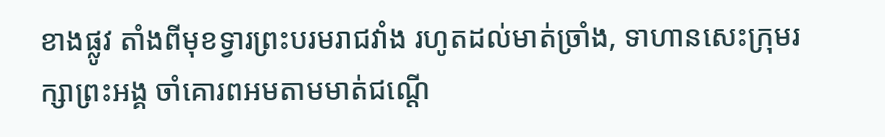ខាងផ្លូវ តាំងពីមុខទ្វារព្រះបរមរាជវាំង រហូតដល់មាត់ច្រាំង, ទាហានសេះក្រុមរក្សាព្រះអង្គ ចាំគោរពអមតាមមាត់ជណ្ដើ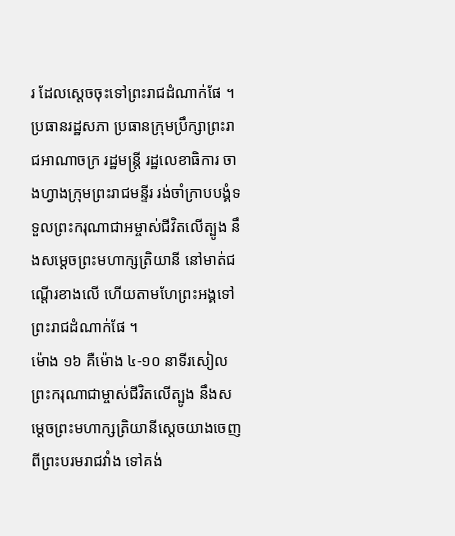រ ដែលស្ដេចចុះទៅព្រះរាជដំណាក់ផែ ។ ប្រធានរដ្ឋសភា ប្រធានក្រុមប្រឹក្សាព្រះរាជអាណាចក្រ រដ្ឋមន្ត្រី រដ្ឋលេខាធិការ ចាងហ្វាងក្រុមព្រះរាជមន្ទីរ រង់ចាំក្រាបបង្គំទទួលព្រះករុណាជាអម្ចាស់ជីវិតលើត្បូង នឹងសម្ដេចព្រះមហាក្សត្រិយានី នៅមាត់ជណ្ដើរខាងលើ ហើយតាមហែព្រះអង្គទៅព្រះរាជដំណាក់ផែ ។
ម៉ោង ១៦ គឺម៉ោង ៤-១០ នាទីរសៀល ព្រះករុណាជាម្ចាស់ជីវិតលើត្បូង នឹងសម្ដេចព្រះមហាក្សត្រិយានីស្ដេចយាងចេញពីព្រះបរមរាជវាំង ទៅគង់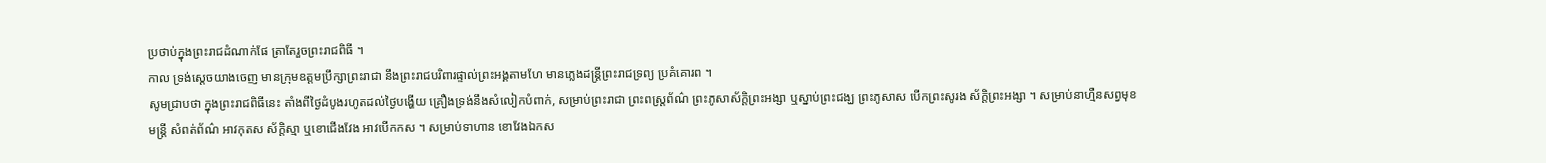ប្រថាប់ក្នុងព្រះរាជដំណាក់ផែ ត្រាតែរួចព្រះរាជពិធី ។
កាល ទ្រង់ស្ដេចយាងចេញ មានក្រុមឧត្ដមប្រឹក្សាព្រះរាជា នឹងព្រះរាជបរិពារផ្ទាល់ព្រះអង្គតាមហែ មានភ្លេងដន្ត្រីព្រះរាជទ្រព្យ ប្រគំគោរព ។
សូមជ្រាបថា ក្នុងព្រះរាជពិធីនេះ តាំងពីថ្ងៃដំបូងរហូតដល់ថ្ងៃបង្ហើយ គ្រឿងទ្រង់នឹងសំលៀកបំពាក់, សម្រាប់ព្រះរាជា ព្រះពស្ត្រព័ណ៌ ព្រះភូសាស័ក្ដិព្រះអង្សា ឬស្នាប់ព្រះជង្ឃ ព្រះភូសាស បើកព្រះសូរង ស័ក្ដិព្រះអង្សា ។ សម្រាប់នាហ្មឺនសព្វមុខមន្ត្រី សំពត់ព័ណ៌ អាវកុតស ស័ក្ដិស្មា ឬខោជើងវែង អាវបើកកស ។ សម្រាប់ទាហាន ខោវែងឯកស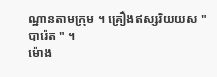ណ្ឋានតាមក្រុម ។ គ្រឿងឥស្សរិយយស " បារ៉េត " ។
ម៉ោង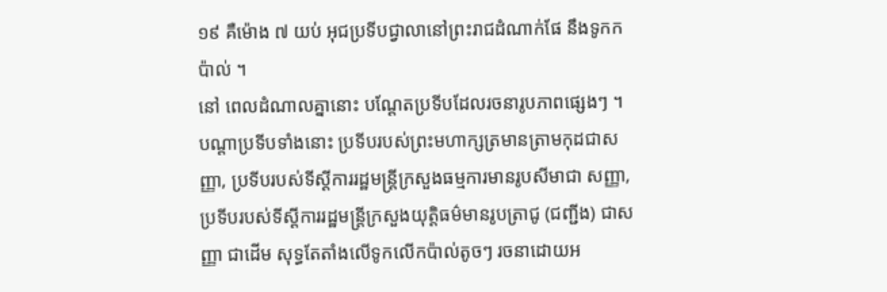១៩ គឺម៉ោង ៧ យប់ អុជប្រទីបជ្វាលានៅព្រះរាជដំណាក់ផែ នឹងទូកកប៉ាល់ ។
នៅ ពេលដំណាលគ្នានោះ បណ្ដែតប្រទីបដែលរចនារូបភាពផ្សេងៗ ។ បណ្ដាប្រទីបទាំងនោះ ប្រទីបរបស់ព្រះមហាក្សត្រមានត្រាមកុដជាសញ្ញា, ប្រទីបរបស់ទីស្ដីការរដ្ឋមន្ត្រីក្រសួងធម្មការមានរូបសីមាជា សញ្ញា, ប្រទីបរបស់ទីស្ដីការរដ្ឋមន្ត្រីក្រសួងយុត្តិធម៌មានរូបត្រាជូ (ជញ្ជីង) ជាសញ្ញា ជាដើម សុទ្ធតែតាំងលើទូកលើកប៉ាល់តូចៗ រចនាដោយអ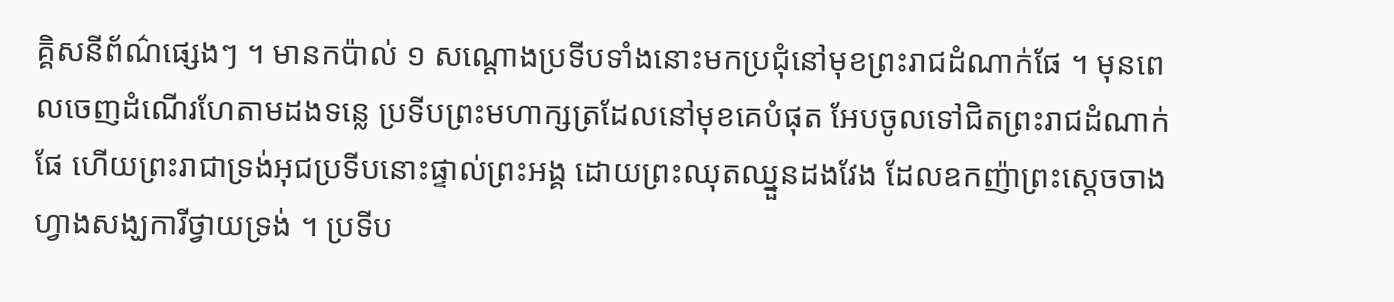គ្គិសនីព័ណ៌ផ្សេងៗ ។ មានកប៉ាល់ ១ សណ្ដោងប្រទីបទាំងនោះមកប្រជុំនៅមុខព្រះរាជដំណាក់ផែ ។ មុនពេលចេញដំណើរហែតាមដងទន្លេ ប្រទីបព្រះមហាក្សត្រដែលនៅមុខគេបំផុត អែបចូលទៅជិតព្រះរាជដំណាក់ផែ ហើយព្រះរាជាទ្រង់អុជប្រទីបនោះផ្ទាល់ព្រះអង្គ ដោយព្រះឈុតឈ្នួនដងវែង ដែលឧកញ៉ាព្រះស្ដេចចាងហ្វាងសង្ឃការីថ្វាយទ្រង់ ។ ប្រទីប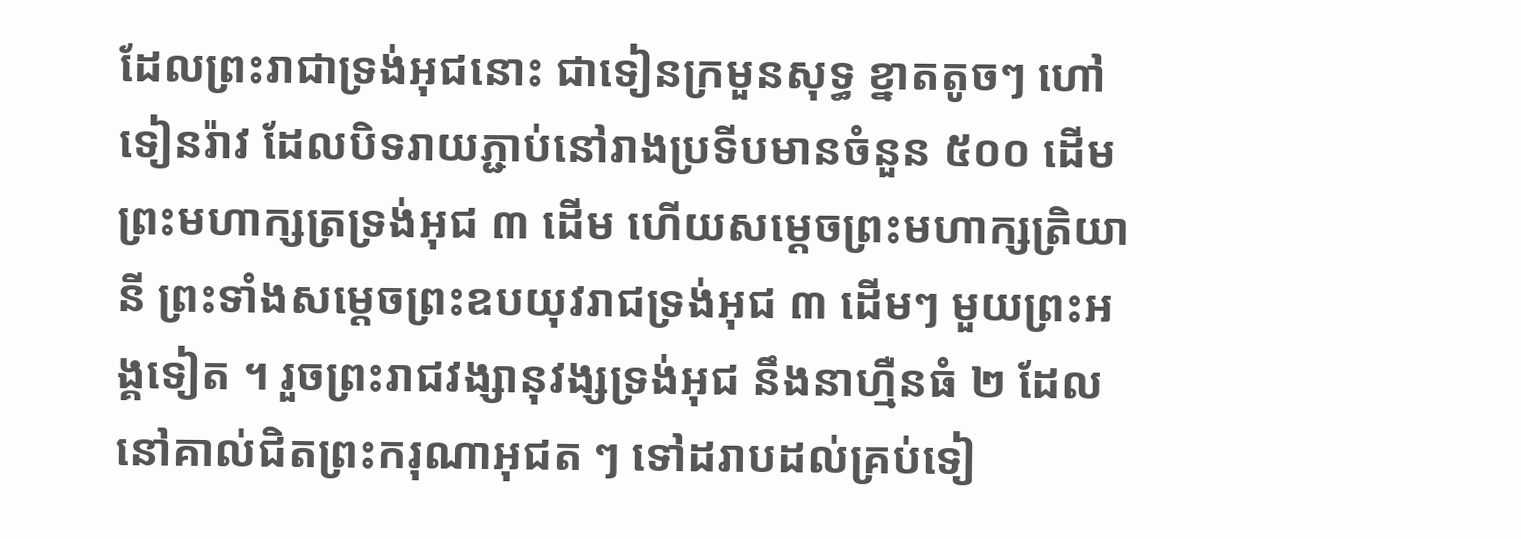ដែលព្រះរាជាទ្រង់អុជនោះ ជាទៀនក្រមួនសុទ្ធ ខ្នាតតូចៗ ហៅទៀនរ៉ាវ ដែលបិទរាយភ្ជាប់នៅរាងប្រទីបមានចំនួន ៥០០ ដើម ព្រះមហាក្សត្រទ្រង់អុជ ៣ ដើម ហើយសម្ដេចព្រះមហាក្សត្រិយានី ព្រះទាំងសម្ដេចព្រះឧបយុវរាជទ្រង់អុជ ៣ ដើមៗ មួយព្រះអង្គទៀត ។ រួចព្រះរាជវង្សានុវង្សទ្រង់អុជ នឹងនាហ្មឺនធំ ២ ដែលនៅគាល់ជិតព្រះករុណាអុជត ៗ ទៅដរាបដល់គ្រប់ទៀ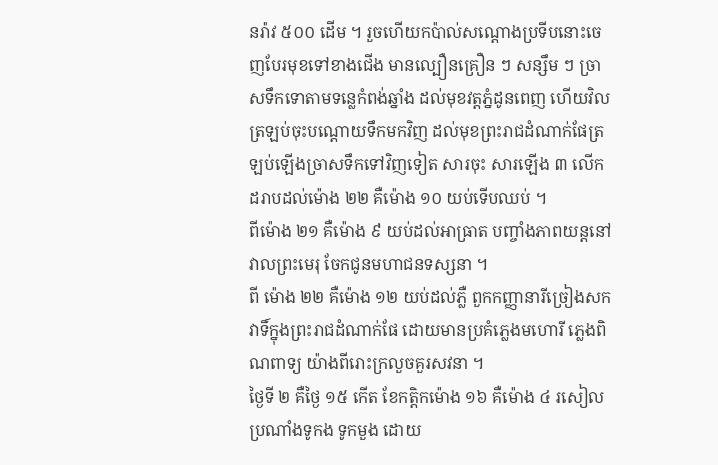នរ៉ាវ ៥០០ ដើម ។ រួចហើយកប៉ាល់សណ្ដោងប្រទីបនោះចេញបែរមុខទៅខាងជើង មានល្បឿនគ្រឿន ៗ សន្សឹម ៗ ច្រាសទឹកទោតាមទន្លេកំពង់ឆ្នាំង ដល់មុខវត្តភ្នំដូនពេញ ហើយវិលត្រឡប់ចុះបណ្ដោយទឹកមកវិញ ដល់មុខព្រះរាជដំណាក់ផែត្រឡប់ឡើងច្រាសទឹកទៅវិញទៀត សារចុះ សារឡើង ៣ លើក ដរាបដល់ម៉ោង ២២ គឺម៉ោង ១០ យប់ទើបឈប់ ។
ពីម៉ោង ២១ គឺម៉ោង ៩ យប់ដល់អាធ្រាត បញ្ចាំងភាពយន្តនៅវាលព្រះមេរុ ចែកជូនមហាជនទស្សនា ។
ពី ម៉ោង ២២ គឺម៉ោង ១២ យប់ដល់ភ្លឺ ពួកកញ្ញានារីច្រៀងសកវាទិ៍ក្នុងព្រះរាជដំណាក់ផែ ដោយមានប្រគំភ្លេងមហោរី ភ្លេងពិណពាទ្យ យ៉ាងពីរោះក្រលួចគួរសវនា ។
ថ្ងៃទី ២ គឺថ្ងៃ ១៥ កើត ខែកត្តិកម៉ោង ១៦ គឺម៉ោង ៤ រសៀល ប្រណាំងទូកង ទូកមួង ដោយ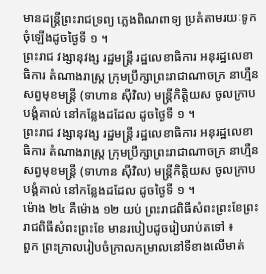មានដន្ត្រីព្រះរាជទ្រព្យ ភ្លេងពិណពាទ្យ ប្រគំតាមរយៈទូកចុំឡើងដូចថ្ងៃទី ១ ។
ព្រះរាជ វង្សានុវង្ស រដ្ឋមន្ត្រី រដ្ឋលេខាធិការ អនុរដ្ឋលេខាធិការ តំណាងរាស្ត្រ ក្រុមប្រឹក្សាព្រះរាជាណាចក្រ នាហ្មឺនសព្វមុខមន្ត្រី (ទាហាន ស៊ីវិល) មន្ត្រីកិត្តិយស ចូលក្រាបបង្គំគាល់ នៅកន្លែងដដែល ដូចថ្ងៃទី ១ ។
ព្រះរាជ វង្សានុវង្ស រដ្ឋមន្ត្រី រដ្ឋលេខាធិការ អនុរដ្ឋលេខាធិការ តំណាងរាស្ត្រ ក្រុមប្រឹក្សាព្រះរាជាណាចក្រ នាហ្មឺនសព្វមុខមន្ត្រី (ទាហាន ស៊ីវិល) មន្ត្រីកិត្តិយស ចូលក្រាបបង្គំគាល់ នៅកន្លែងដដែល ដូចថ្ងៃទី ១ ។
ម៉ោង ២៤ គឺម៉ោង ១២ យប់ ព្រះរាជពិធីសំពះព្រះខែព្រះរាជពិធីសំពះព្រះខែ មានរបៀបដូចរៀបរាប់តទៅ ៖
ពួក ព្រះក្រាលរៀបចំក្រាលកម្រាលនៅទីខាងលើមាត់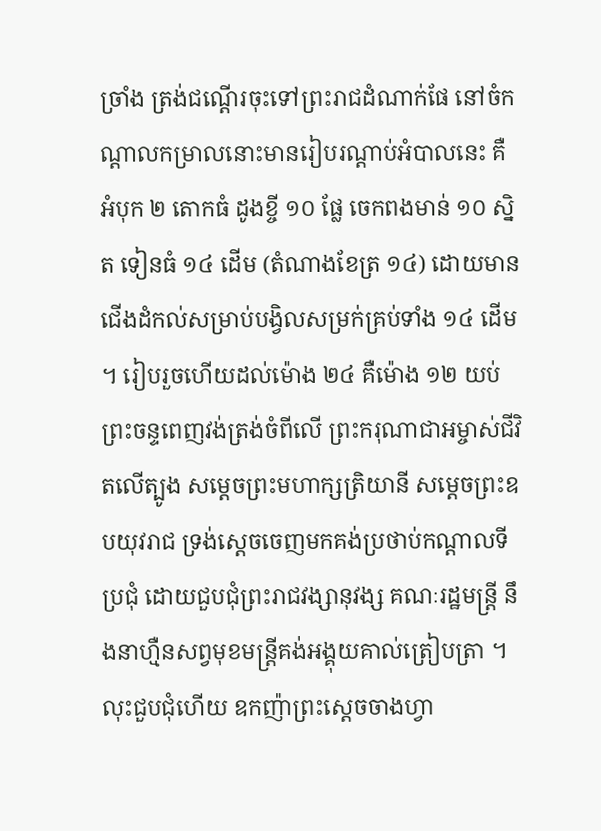ច្រាំង ត្រង់ជណ្ដើរចុះទៅព្រះរាជដំណាក់ផែ នៅចំកណ្ដាលកម្រាលនោះមានរៀបរណ្ដាប់អំបាលនេះ គឺ អំបុក ២ តោកធំ ដូងខ្ចី ១០ ផ្លែ ចេកពងមាន់ ១០ ស្និត ទៀនធំ ១៤ ដើម (តំណាងខែត្រ ១៤) ដោយមានជើងដំកល់សម្រាប់បង្វិលសម្រក់គ្រប់ទាំង ១៤ ដើម ។ រៀបរួចហើយដល់ម៉ោង ២៤ គឺម៉ោង ១២ យប់ ព្រះចន្ទពេញវង់ត្រង់ចំពីលើ ព្រះករុណាជាអម្ចាស់ជីវិតលើត្បូង សម្ដេចព្រះមហាក្សត្រិយានី សម្ដេចព្រះឧបយុវរាជ ទ្រង់ស្ដេចចេញមកគង់ប្រថាប់កណ្ដាលទីប្រជុំ ដោយជួបជុំព្រះរាជវង្សានុវង្ស គណៈរដ្ឋមន្ត្រី នឹងនាហ្មឺនសព្វមុខមន្ត្រីគង់អង្គុយគាល់ត្រៀបត្រា ។ លុះជួបជុំហើយ ឧកញ៉ាព្រះស្ដេចចាងហ្វា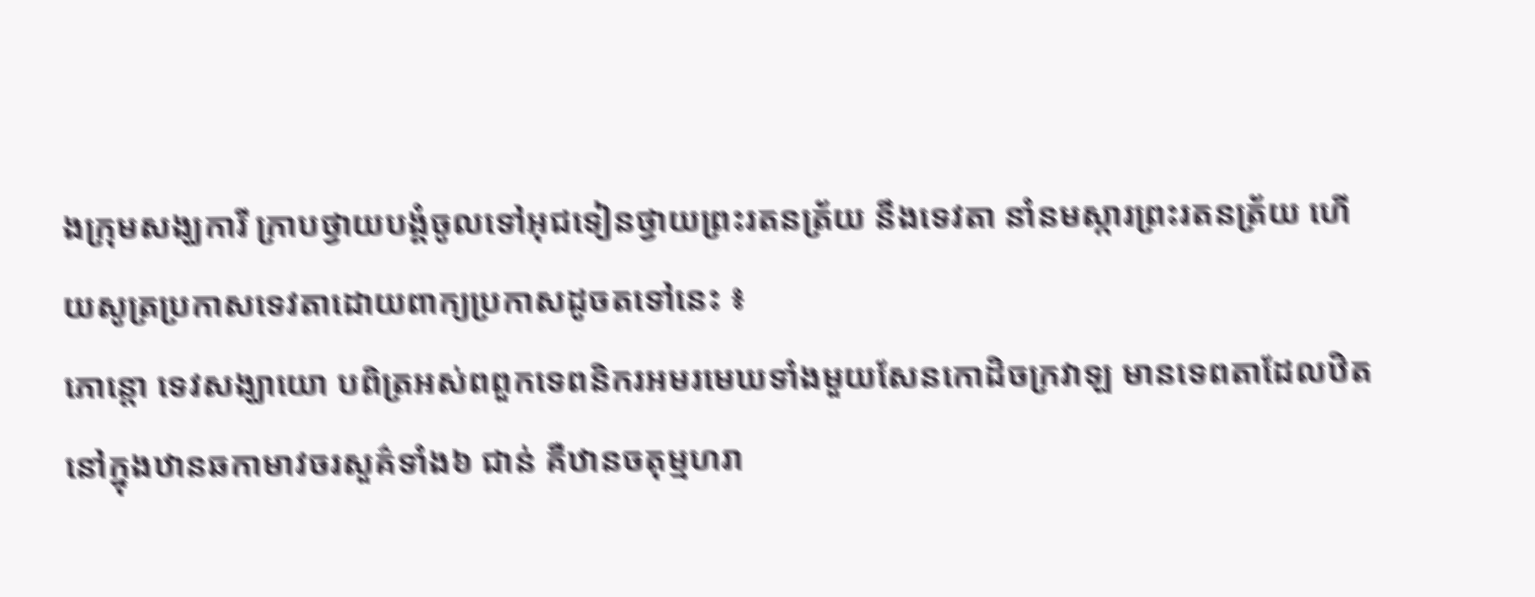ងក្រុមសង្ឃការី ក្រាបថ្វាយបង្គំចូលទៅអុជទៀនថ្វាយព្រះរតនត្រ័យ នឹងទេវតា នាំនមស្ការព្រះរតនត្រ័យ ហើយសូត្រប្រកាសទេវតាដោយពាក្យប្រកាសដូចតទៅនេះ ៖
ភោន្តោ ទេវសង្ឃាយោ បពិត្រអស់ពពួកទេពនិករអមរមេឃទាំងមួយសែនកោដិចក្រវាឡ មានទេពតាដែលឋិតនៅក្នុងឋានឆកាមាវចរសួគ៌ទាំង៦ ជាន់ គឺឋានចតុម្មហរា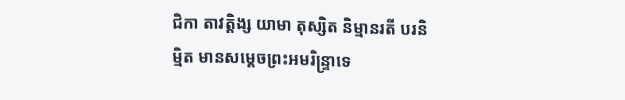ជិកា តាវត្តិង្ស យាមា តុស្សិត និម្មានរតី បរនិម្មិត មានសម្ដេចព្រះអមរិន្ទ្រាទេ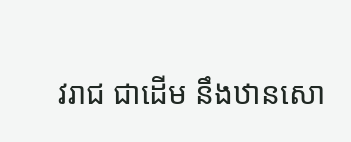វរាជ ជាដើម នឹងឋានសោ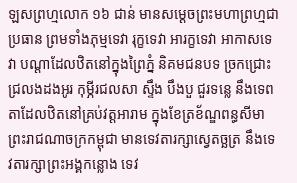ឡសព្រហ្មលោក ១៦ ជាន់ មានសម្ដេចព្រះមហាព្រហ្មជាប្រធាន ព្រមទាំងភុម្មទេវា រុក្ខទេវា អារក្ខទេវា អាកាសទេវា បណ្ដាដែលឋិតនៅក្នុងព្រៃភ្នំ និគមជនបទ ច្រកជ្រោះជ្រលងដងអូរ កុម្ភីរជលសា ស្ទឹង បឹងបួ ជួរទន្លេ នឹងទេពតាដែលឋិតនៅគ្រប់វត្តអារាម ក្នុងខែត្រខ័ណ្ឌពន្ធសីមា ព្រះរាជណាចក្រកម្ពុជា មានទេវតារក្សាស្វេតច្ឆត្រ នឹងទេវតារក្សាព្រះអង្គកន្លោង ទេវ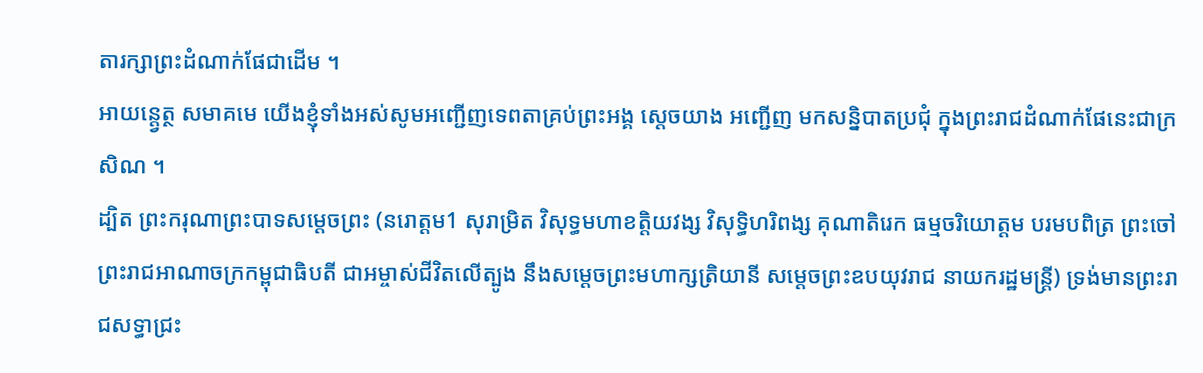តារក្សាព្រះដំណាក់ផែជាដើម ។
អាយន្ត្វេត្ថ សមាគមេ យើងខ្ញុំទាំងអស់សូមអញ្ជើញទេពតាគ្រប់ព្រះអង្គ ស្ដេចយាង អញ្ជើញ មកសន្និបាតប្រជុំ ក្នុងព្រះរាជដំណាក់ផែនេះជាក្រសិណ ។
ដ្បិត ព្រះករុណាព្រះបាទសម្ដេចព្រះ (នរោត្ដម1 សុរាម្រិត វិសុទ្ធមហាខត្តិយវង្ស វិសុទ្ធិហរិពង្ស គុណាតិរេក ធម្មចរិយោត្ដម បរមបពិត្រ ព្រះចៅព្រះរាជអាណាចក្រកម្ពុជាធិបតី ជាអម្ចាស់ជីវិតលើត្បូង នឹងសម្ដេចព្រះមហាក្សត្រិយានី សម្ដេចព្រះឧបយុវរាជ នាយករដ្ឋមន្ត្រី) ទ្រង់មានព្រះរាជសទ្ធាជ្រះ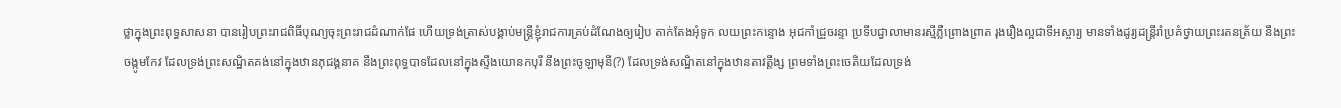ថ្លាក្នុងព្រះពុទ្ធសាសនា បានរៀបព្រះរាជពិធីបុណ្យចុះព្រះរាជដំណាក់ផែ ហើយទ្រង់ត្រាស់បង្គាប់មន្ត្រីខ្ញុំរាជការគ្រប់ដំណែងឲ្យរៀប តាក់តែងអុំទូក លយព្រះកន្ទោង អុជកាំជ្រួចរន្ទា ប្រទីបជ្វាលាមានរស្មីភ្លឺព្រោងព្រាត រុងរឿងល្អជាទីអស្ចារ្យ មានទាំងដូរ្យដន្ត្រីរាំប្រគំថ្វាយព្រះរតនត្រ័យ នឹងព្រះចង្កូមកែវ ដែលទ្រង់ព្រះសណ្ឋិតគង់នៅក្នុងឋានភុជង្គនាគ នឹងព្រះពុទ្ធបាទដែលនៅក្នុងស្ទឹងយោនកបុរី នឹងព្រះចូឡាមុនី(?) ដែលទ្រង់សណ្ឋិតនៅក្នុងឋានតាវត្តឹង្ស ព្រមទាំងព្រះចេតិយដែលទ្រង់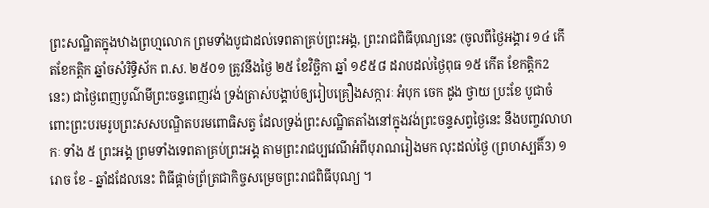ព្រះសណ្ឋិតក្នុងឋាងព្រហ្មលោក ព្រមទាំងបូជាដល់ទេពតាគ្រប់ព្រះអង្គ, ព្រះរាជពិធីបុណ្យនេះ (ចូលពីថ្ងៃអង្គារ ១៤ កើតខែកត្តិក ឆ្នាំចសំរិទ្ធិស័ក ព.ស. ២៥០១ ត្រូវនឹងថ្ងៃ ២៥ ខែវិច្ឆិកា ឆ្នាំ ១៩៥៨ ដរាបដល់ថ្ងៃពុធ ១៥ កើត ខែកត្តិក2 នេះ) ជាថ្ងៃពេញបូណ៌មីព្រះចន្ទពេញវង់ ទ្រង់ត្រាស់បង្គាប់ឲ្យរៀបគ្រឿងសក្ការៈ អំបុក ចេក ដូង ថ្វាយ ប្រះខែ បូជាចំពោះព្រះបរមរូបព្រះសសបណ្ឌិតបរមពោធិសត្វ ដែលទ្រង់ព្រះសណ្ឋិតតាំងនៅក្នុងវង់ព្រះចន្ទសព្វថ្ងៃនេះ នឹងបញ្ចវលាហកៈ ទាំង ៥ ព្រះអង្គ ព្រមទាំងទេពតាគ្រប់ព្រះអង្គ តាមព្រះរាជប្បវេណីអំពីបុរាណរៀងមក លុះដល់ថ្ងៃ (ព្រហស្បតិ៍3) ១ រោច ខែ - ឆ្នាំដដែលនេះ ពិធីផ្ដាច់ព្រ័ត្រជាកិច្ចសម្រេចព្រះរាជពិធីបុណ្យ ។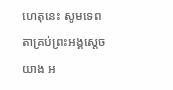ហេតុនេះ សូមទេពតាគ្រប់ព្រះអង្គស្ដេចយាង អ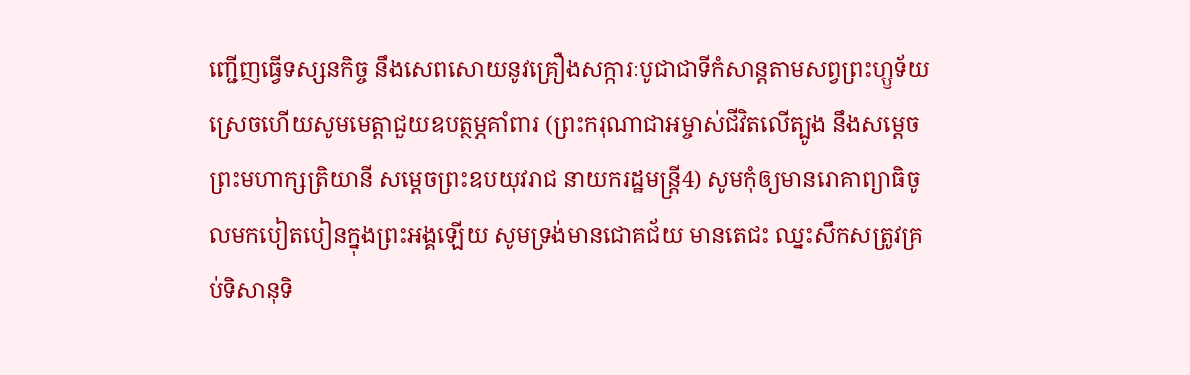ញ្ជើញធ្វើទស្សនកិច្ច នឹងសេពសោយនូវគ្រឿងសក្ការៈបូជាជាទីកំសាន្តតាមសព្វព្រះហ្ឫទ័យ ស្រេចហើយសូមមេត្តាជួយឧបត្ថម្ភគាំពារ (ព្រះករុណាជាអម្ចាស់ជីវិតលើត្បូង នឹងសម្ដេចព្រះមហាក្សត្រិយានី សម្ដេចព្រះឧបយុវរាជ នាយករដ្ឋមន្ត្រី4) សូមកុំឲ្យមានរោគាព្យាធិចូលមកបៀតបៀនក្នុងព្រះអង្គឡើយ សូមទ្រង់មានជោគជ័យ មានតេជះ ឈ្នះសឹកសត្រូវគ្រប់ទិសានុទិ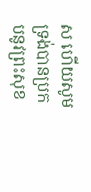ស ហើយសូមទ្រង់បានប្រកបនូវព្រះសុខ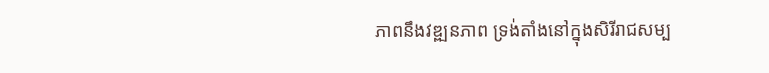ភាពនឹងវឌ្ឍនភាព ទ្រង់តាំងនៅក្នុងសិរីរាជសម្ប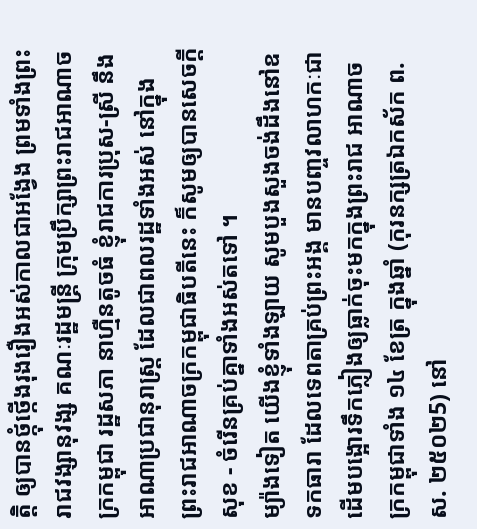ត្តិ ឲ្យបានថ្កុំថ្កើងរុងរឿងអស់កាលជាអង្វែង ព្រមទាំងព្រះរាជវង្សានុវង្ស គណៈរដ្ឋមន្ត្រី ក្រុមប្រឹក្សាព្រះរាជអាណាចក្រកម្ពុជា រដ្ឋសភា នាហ្មឺនតូចធំ ខ្ញុំរាជការប្រុស-ស្រី នឹងអាណាប្រជានុរាស្ត្រ ដែលជាពលរដ្ឋទាំងអស់ នៅក្នុងព្រះរាជអាណាចក្រកម្ពុជាធិបតីនេះ ក៏សូមឲ្យបានសេចក្ដីសុខ - ចំរើនគ្រប់គ្នាទាំងអស់តទៅ ។
ម្យ៉ាងទៀត យើងខ្ញុំទាំងឡាយ សូមបួងសួងចង់ដឹងនៅឧទកធារា ដែលទេពតាគ្រប់ព្រះអង្គ មានបញ្ចវលាហកៈជាដើមបង្អោរទឹកភ្លៀងឲ្យធ្លាក់ចុះមកក្នុងព្រះរាជ អាណាចក្រកម្ពុជាទាំង ១៤ ខែត្រ ក្នុងឆ្នាំ (កុរនក្សត្រឯកស័ក ព.ស. ២៥០២5) នៅ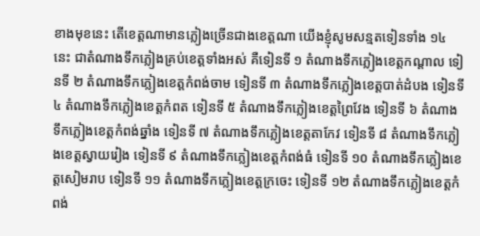ខាងមុខនេះ តើខេត្តណាមានភ្លៀងច្រើនជាងខេត្តណា យើងខ្ញុំសូមសន្មតទៀនទាំង ១៤ នេះ ជាតំណាងទឹកភ្លៀងគ្រប់ខេត្តទាំងអស់ គឺទៀនទី ១ តំណាងទឹកភ្លៀងខេត្តកណ្ដាល ទៀនទី ២ តំណាងទឹកភ្លៀងខេត្តកំពង់ចាម ទៀនទី ៣ តំណាងទឹកភ្លៀងខេត្តបាត់ដំបង ទៀនទី ៤ តំណាងទឹកភ្លៀងខេត្តកំពត ទៀនទី ៥ តំណាងទឹកភ្លៀងខេត្តព្រៃវែង ទៀនទី ៦ តំណាងទឹកភ្លៀងខេត្តកំពង់ឆ្នាំង ទៀនទី ៧ តំណាងទឹកភ្លៀងខេត្តតាកែវ ទៀនទី ៨ តំណាងទឹកភ្លៀងខេត្តស្វាយរៀង ទៀនទី ៩ តំណាងទឹកភ្លៀងខេត្តកំពង់ធំ ទៀនទី ១០ តំណាងទឹកភ្លៀងខេត្តសៀមរាប ទៀនទី ១១ តំណាងទឹកភ្លៀងខេត្តក្រចេះ ទៀនទី ១២ តំណាងទឹកភ្លៀងខេត្តកំពង់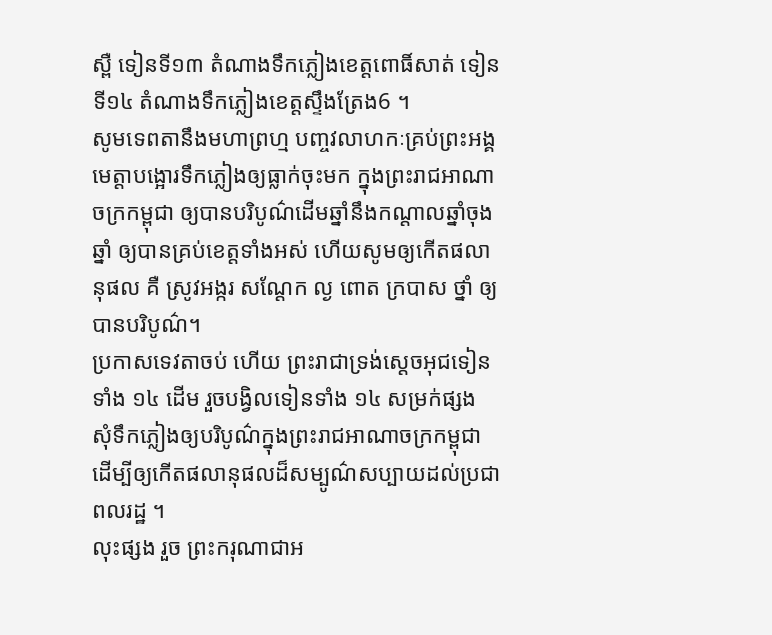ស្ពឺ ទៀនទី១៣ តំណាងទឹកភ្លៀងខេត្តពោធិ៍សាត់ ទៀនទី១៤ តំណាងទឹកភ្លៀងខេត្តស្ទឹងត្រែង6 ។
សូមទេពតានឹងមហាព្រហ្ម បញ្ចវលាហកៈគ្រប់ព្រះអង្គមេត្តាបង្អោរទឹកភ្លៀងឲ្យធ្លាក់ចុះមក ក្នុងព្រះរាជអាណាចក្រកម្ពុជា ឲ្យបានបរិបូណ៌ដើមឆ្នាំនឹងកណ្ដាលឆ្នាំចុងឆ្នាំ ឲ្យបានគ្រប់ខេត្តទាំងអស់ ហើយសូមឲ្យកើតផលានុផល គឺ ស្រូវអង្ករ សណ្ដែក ល្ង ពោត ក្របាស ថ្នាំ ឲ្យបានបរិបូណ៌។
ប្រកាសទេវតាចប់ ហើយ ព្រះរាជាទ្រង់ស្ដេចអុជទៀនទាំង ១៤ ដើម រួចបង្វិលទៀនទាំង ១៤ សម្រក់ផ្សង សុំទឹកភ្លៀងឲ្យបរិបូណ៌ក្នុងព្រះរាជអាណាចក្រកម្ពុជា ដើម្បីឲ្យកើតផលានុផលដ៏សម្បូណ៌សប្បាយដល់ប្រជាពលរដ្ឋ ។
លុះផ្សង រួច ព្រះករុណាជាអ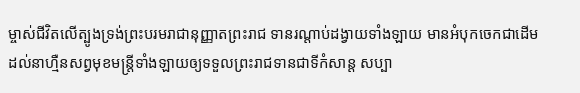ម្ចាស់ជីវិតលើត្បូងទ្រង់ព្រះបរមរាជានុញ្ញាតព្រះរាជ ទានរណ្ដាប់ដង្វាយទាំងឡាយ មានអំបុកចេកជាដើម ដល់នាហ្មឺនសព្វមុខមន្ត្រីទាំងឡាយឲ្យទទួលព្រះរាជទានជាទីកំសាន្ត សប្បា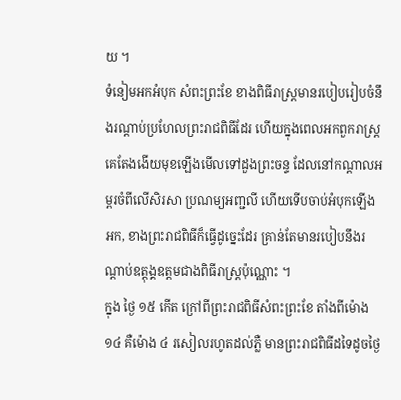យ ។
ទំនៀមអកអំបុក សំពះព្រះខែ ខាងពិធីរាស្ត្រមានរបៀបរៀបចំនឹងរណ្ដាប់ប្រហែលព្រះរាជពិធីដែរ ហើយក្នុងពេលអកពួករាស្ត្រគេតែងងើយមុខឡើងមើលទៅដួងព្រះចន្ទ ដែលនៅកណ្ដាលអម្ពរចំពីលើសិរសា ប្រណម្យអញ្ជលី ហើយទើបចាប់អំបុកឡើងអក, ខាងព្រះរាជពិធីក៏ធ្វើដូច្នេះដែរ គ្រាន់តែមានរបៀបនឹងរណ្ដាប់ឧត្ដុង្គឧត្ដមជាងពិធីរាស្ត្រប៉ុណ្ណោះ ។
ក្នុង ថ្ងៃ ១៥ កើត ក្រៅពីព្រះរាជពិធីសំពះព្រះខែ តាំងពីម៉ោង ១៤ គឺម៉ោង ៤ រសៀលរហូតដល់ភ្លឺ មានព្រះរាជពិធីដទៃដូចថ្ងៃ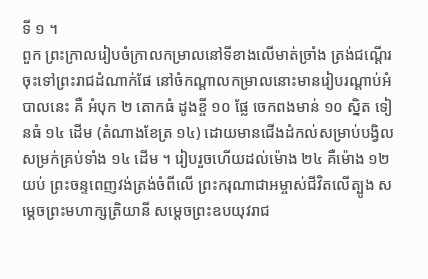ទី ១ ។
ពួក ព្រះក្រាលរៀបចំក្រាលកម្រាលនៅទីខាងលើមាត់ច្រាំង ត្រង់ជណ្ដើរចុះទៅព្រះរាជដំណាក់ផែ នៅចំកណ្ដាលកម្រាលនោះមានរៀបរណ្ដាប់អំបាលនេះ គឺ អំបុក ២ តោកធំ ដូងខ្ចី ១០ ផ្លែ ចេកពងមាន់ ១០ ស្និត ទៀនធំ ១៤ ដើម (តំណាងខែត្រ ១៤) ដោយមានជើងដំកល់សម្រាប់បង្វិលសម្រក់គ្រប់ទាំង ១៤ ដើម ។ រៀបរួចហើយដល់ម៉ោង ២៤ គឺម៉ោង ១២ យប់ ព្រះចន្ទពេញវង់ត្រង់ចំពីលើ ព្រះករុណាជាអម្ចាស់ជីវិតលើត្បូង សម្ដេចព្រះមហាក្សត្រិយានី សម្ដេចព្រះឧបយុវរាជ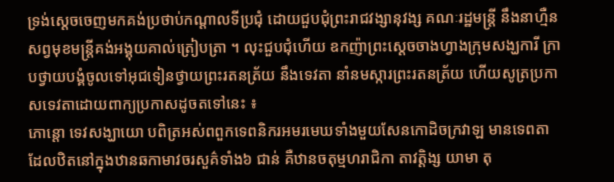ទ្រង់ស្ដេចចេញមកគង់ប្រថាប់កណ្ដាលទីប្រជុំ ដោយជួបជុំព្រះរាជវង្សានុវង្ស គណៈរដ្ឋមន្ត្រី នឹងនាហ្មឺនសព្វមុខមន្ត្រីគង់អង្គុយគាល់ត្រៀបត្រា ។ លុះជួបជុំហើយ ឧកញ៉ាព្រះស្ដេចចាងហ្វាងក្រុមសង្ឃការី ក្រាបថ្វាយបង្គំចូលទៅអុជទៀនថ្វាយព្រះរតនត្រ័យ នឹងទេវតា នាំនមស្ការព្រះរតនត្រ័យ ហើយសូត្រប្រកាសទេវតាដោយពាក្យប្រកាសដូចតទៅនេះ ៖
ភោន្តោ ទេវសង្ឃាយោ បពិត្រអស់ពពួកទេពនិករអមរមេឃទាំងមួយសែនកោដិចក្រវាឡ មានទេពតាដែលឋិតនៅក្នុងឋានឆកាមាវចរសួគ៌ទាំង៦ ជាន់ គឺឋានចតុម្មហរាជិកា តាវត្តិង្ស យាមា តុ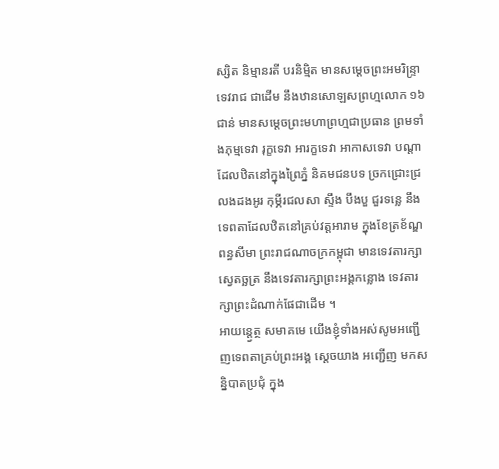ស្សិត និម្មានរតី បរនិម្មិត មានសម្ដេចព្រះអមរិន្ទ្រាទេវរាជ ជាដើម នឹងឋានសោឡសព្រហ្មលោក ១៦ ជាន់ មានសម្ដេចព្រះមហាព្រហ្មជាប្រធាន ព្រមទាំងភុម្មទេវា រុក្ខទេវា អារក្ខទេវា អាកាសទេវា បណ្ដាដែលឋិតនៅក្នុងព្រៃភ្នំ និគមជនបទ ច្រកជ្រោះជ្រលងដងអូរ កុម្ភីរជលសា ស្ទឹង បឹងបួ ជួរទន្លេ នឹងទេពតាដែលឋិតនៅគ្រប់វត្តអារាម ក្នុងខែត្រខ័ណ្ឌពន្ធសីមា ព្រះរាជណាចក្រកម្ពុជា មានទេវតារក្សាស្វេតច្ឆត្រ នឹងទេវតារក្សាព្រះអង្គកន្លោង ទេវតារក្សាព្រះដំណាក់ផែជាដើម ។
អាយន្ត្វេត្ថ សមាគមេ យើងខ្ញុំទាំងអស់សូមអញ្ជើញទេពតាគ្រប់ព្រះអង្គ ស្ដេចយាង អញ្ជើញ មកសន្និបាតប្រជុំ ក្នុង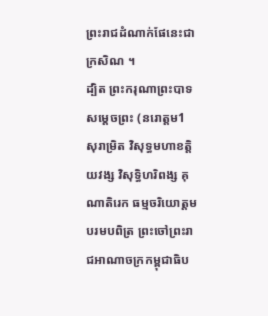ព្រះរាជដំណាក់ផែនេះជាក្រសិណ ។
ដ្បិត ព្រះករុណាព្រះបាទសម្ដេចព្រះ (នរោត្ដម1 សុរាម្រិត វិសុទ្ធមហាខត្តិយវង្ស វិសុទ្ធិហរិពង្ស គុណាតិរេក ធម្មចរិយោត្ដម បរមបពិត្រ ព្រះចៅព្រះរាជអាណាចក្រកម្ពុជាធិប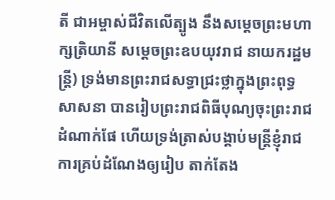តី ជាអម្ចាស់ជីវិតលើត្បូង នឹងសម្ដេចព្រះមហាក្សត្រិយានី សម្ដេចព្រះឧបយុវរាជ នាយករដ្ឋមន្ត្រី) ទ្រង់មានព្រះរាជសទ្ធាជ្រះថ្លាក្នុងព្រះពុទ្ធសាសនា បានរៀបព្រះរាជពិធីបុណ្យចុះព្រះរាជដំណាក់ផែ ហើយទ្រង់ត្រាស់បង្គាប់មន្ត្រីខ្ញុំរាជការគ្រប់ដំណែងឲ្យរៀប តាក់តែង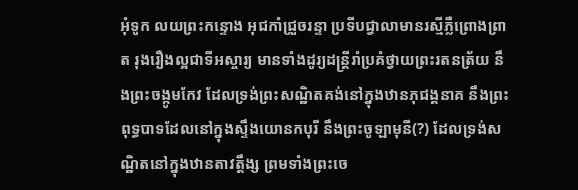អុំទូក លយព្រះកន្ទោង អុជកាំជ្រួចរន្ទា ប្រទីបជ្វាលាមានរស្មីភ្លឺព្រោងព្រាត រុងរឿងល្អជាទីអស្ចារ្យ មានទាំងដូរ្យដន្ត្រីរាំប្រគំថ្វាយព្រះរតនត្រ័យ នឹងព្រះចង្កូមកែវ ដែលទ្រង់ព្រះសណ្ឋិតគង់នៅក្នុងឋានភុជង្គនាគ នឹងព្រះពុទ្ធបាទដែលនៅក្នុងស្ទឹងយោនកបុរី នឹងព្រះចូឡាមុនី(?) ដែលទ្រង់សណ្ឋិតនៅក្នុងឋានតាវត្តឹង្ស ព្រមទាំងព្រះចេ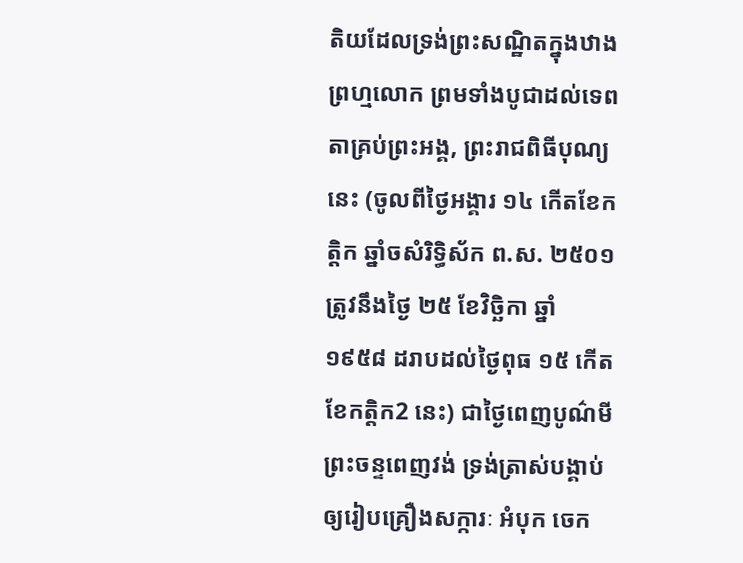តិយដែលទ្រង់ព្រះសណ្ឋិតក្នុងឋាងព្រហ្មលោក ព្រមទាំងបូជាដល់ទេពតាគ្រប់ព្រះអង្គ, ព្រះរាជពិធីបុណ្យនេះ (ចូលពីថ្ងៃអង្គារ ១៤ កើតខែកត្តិក ឆ្នាំចសំរិទ្ធិស័ក ព.ស. ២៥០១ ត្រូវនឹងថ្ងៃ ២៥ ខែវិច្ឆិកា ឆ្នាំ ១៩៥៨ ដរាបដល់ថ្ងៃពុធ ១៥ កើត ខែកត្តិក2 នេះ) ជាថ្ងៃពេញបូណ៌មីព្រះចន្ទពេញវង់ ទ្រង់ត្រាស់បង្គាប់ឲ្យរៀបគ្រឿងសក្ការៈ អំបុក ចេក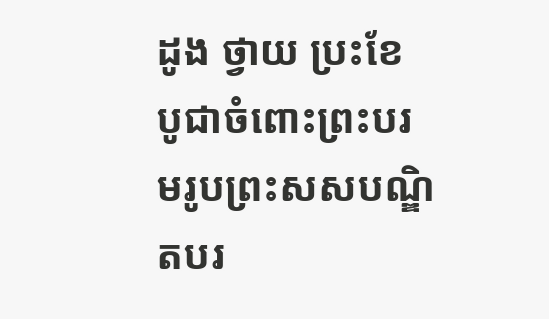ដូង ថ្វាយ ប្រះខែ បូជាចំពោះព្រះបរមរូបព្រះសសបណ្ឌិតបរ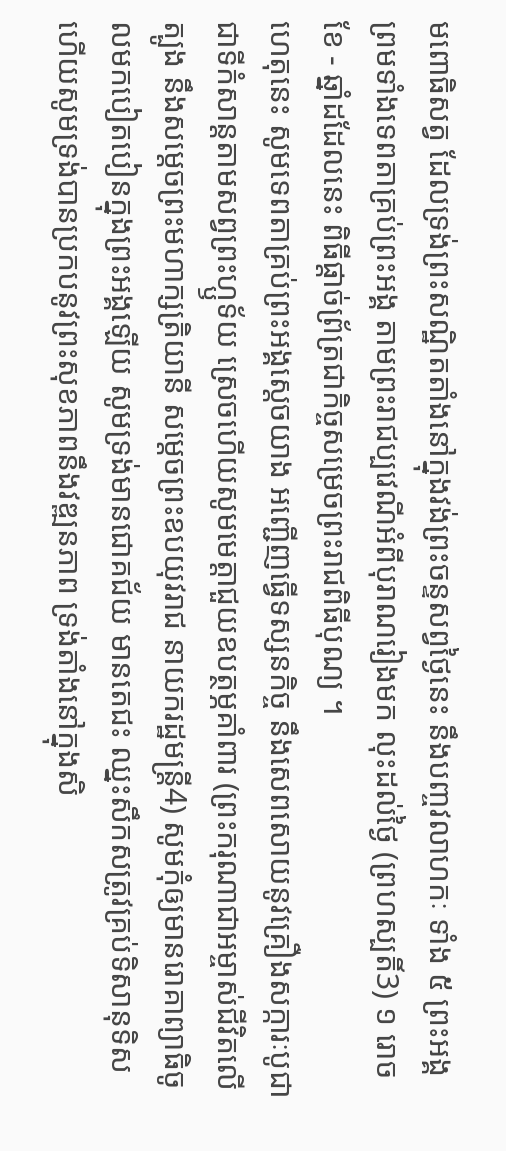មពោធិសត្វ ដែលទ្រង់ព្រះសណ្ឋិតតាំងនៅក្នុងវង់ព្រះចន្ទសព្វថ្ងៃនេះ នឹងបញ្ចវលាហកៈ ទាំង ៥ ព្រះអង្គ ព្រមទាំងទេពតាគ្រប់ព្រះអង្គ តាមព្រះរាជប្បវេណីអំពីបុរាណរៀងមក លុះដល់ថ្ងៃ (ព្រហស្បតិ៍3) ១ រោច ខែ - ឆ្នាំដដែលនេះ ពិធីផ្ដាច់ព្រ័ត្រជាកិច្ចសម្រេចព្រះរាជពិធីបុណ្យ ។
ហេតុនេះ សូមទេពតាគ្រប់ព្រះអង្គស្ដេចយាង អញ្ជើញធ្វើទស្សនកិច្ច នឹងសេពសោយនូវគ្រឿងសក្ការៈបូជាជាទីកំសាន្តតាមសព្វព្រះហ្ឫទ័យ ស្រេចហើយសូមមេត្តាជួយឧបត្ថម្ភគាំពារ (ព្រះករុណាជាអម្ចាស់ជីវិតលើត្បូង នឹងសម្ដេចព្រះមហាក្សត្រិយានី សម្ដេចព្រះឧបយុវរាជ នាយករដ្ឋមន្ត្រី4) សូមកុំឲ្យមានរោគាព្យាធិចូលមកបៀតបៀនក្នុងព្រះអង្គឡើយ សូមទ្រង់មានជោគជ័យ មានតេជះ ឈ្នះសឹកសត្រូវគ្រប់ទិសានុទិស ហើយសូមទ្រង់បានប្រកបនូវព្រះសុខភាពនឹងវឌ្ឍនភាព ទ្រង់តាំងនៅក្នុងសិ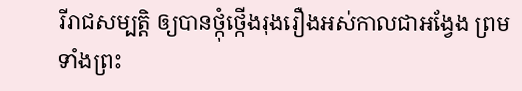រីរាជសម្បត្តិ ឲ្យបានថ្កុំថ្កើងរុងរឿងអស់កាលជាអង្វែង ព្រមទាំងព្រះ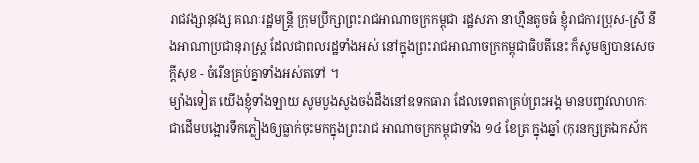រាជវង្សានុវង្ស គណៈរដ្ឋមន្ត្រី ក្រុមប្រឹក្សាព្រះរាជអាណាចក្រកម្ពុជា រដ្ឋសភា នាហ្មឺនតូចធំ ខ្ញុំរាជការប្រុស-ស្រី នឹងអាណាប្រជានុរាស្ត្រ ដែលជាពលរដ្ឋទាំងអស់ នៅក្នុងព្រះរាជអាណាចក្រកម្ពុជាធិបតីនេះ ក៏សូមឲ្យបានសេចក្ដីសុខ - ចំរើនគ្រប់គ្នាទាំងអស់តទៅ ។
ម្យ៉ាងទៀត យើងខ្ញុំទាំងឡាយ សូមបួងសួងចង់ដឹងនៅឧទកធារា ដែលទេពតាគ្រប់ព្រះអង្គ មានបញ្ចវលាហកៈជាដើមបង្អោរទឹកភ្លៀងឲ្យធ្លាក់ចុះមកក្នុងព្រះរាជ អាណាចក្រកម្ពុជាទាំង ១៤ ខែត្រ ក្នុងឆ្នាំ (កុរនក្សត្រឯកស័ក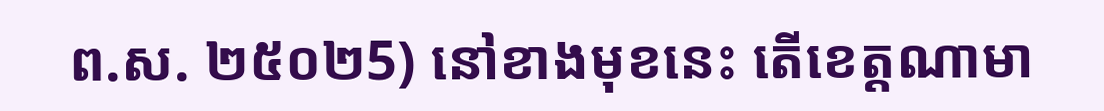ព.ស. ២៥០២5) នៅខាងមុខនេះ តើខេត្តណាមា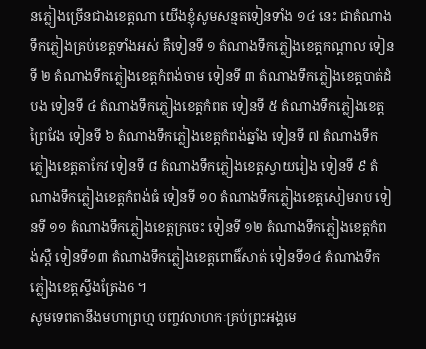នភ្លៀងច្រើនជាងខេត្តណា យើងខ្ញុំសូមសន្មតទៀនទាំង ១៤ នេះ ជាតំណាងទឹកភ្លៀងគ្រប់ខេត្តទាំងអស់ គឺទៀនទី ១ តំណាងទឹកភ្លៀងខេត្តកណ្ដាល ទៀនទី ២ តំណាងទឹកភ្លៀងខេត្តកំពង់ចាម ទៀនទី ៣ តំណាងទឹកភ្លៀងខេត្តបាត់ដំបង ទៀនទី ៤ តំណាងទឹកភ្លៀងខេត្តកំពត ទៀនទី ៥ តំណាងទឹកភ្លៀងខេត្តព្រៃវែង ទៀនទី ៦ តំណាងទឹកភ្លៀងខេត្តកំពង់ឆ្នាំង ទៀនទី ៧ តំណាងទឹកភ្លៀងខេត្តតាកែវ ទៀនទី ៨ តំណាងទឹកភ្លៀងខេត្តស្វាយរៀង ទៀនទី ៩ តំណាងទឹកភ្លៀងខេត្តកំពង់ធំ ទៀនទី ១០ តំណាងទឹកភ្លៀងខេត្តសៀមរាប ទៀនទី ១១ តំណាងទឹកភ្លៀងខេត្តក្រចេះ ទៀនទី ១២ តំណាងទឹកភ្លៀងខេត្តកំពង់ស្ពឺ ទៀនទី១៣ តំណាងទឹកភ្លៀងខេត្តពោធិ៍សាត់ ទៀនទី១៤ តំណាងទឹកភ្លៀងខេត្តស្ទឹងត្រែង6 ។
សូមទេពតានឹងមហាព្រហ្ម បញ្ចវលាហកៈគ្រប់ព្រះអង្គមេ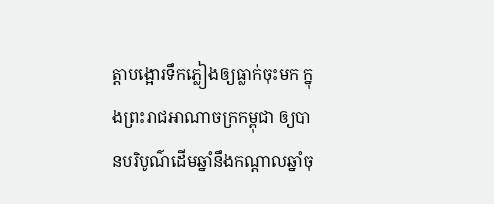ត្តាបង្អោរទឹកភ្លៀងឲ្យធ្លាក់ចុះមក ក្នុងព្រះរាជអាណាចក្រកម្ពុជា ឲ្យបានបរិបូណ៌ដើមឆ្នាំនឹងកណ្ដាលឆ្នាំចុ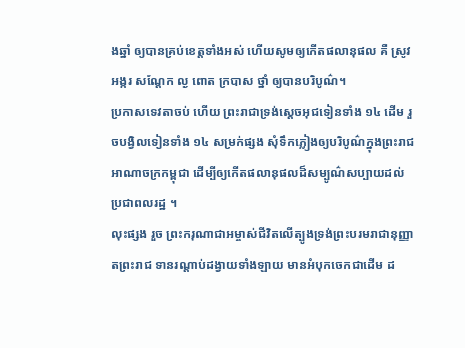ងឆ្នាំ ឲ្យបានគ្រប់ខេត្តទាំងអស់ ហើយសូមឲ្យកើតផលានុផល គឺ ស្រូវអង្ករ សណ្ដែក ល្ង ពោត ក្របាស ថ្នាំ ឲ្យបានបរិបូណ៌។
ប្រកាសទេវតាចប់ ហើយ ព្រះរាជាទ្រង់ស្ដេចអុជទៀនទាំង ១៤ ដើម រួចបង្វិលទៀនទាំង ១៤ សម្រក់ផ្សង សុំទឹកភ្លៀងឲ្យបរិបូណ៌ក្នុងព្រះរាជអាណាចក្រកម្ពុជា ដើម្បីឲ្យកើតផលានុផលដ៏សម្បូណ៌សប្បាយដល់ប្រជាពលរដ្ឋ ។
លុះផ្សង រួច ព្រះករុណាជាអម្ចាស់ជីវិតលើត្បូងទ្រង់ព្រះបរមរាជានុញ្ញាតព្រះរាជ ទានរណ្ដាប់ដង្វាយទាំងឡាយ មានអំបុកចេកជាដើម ដ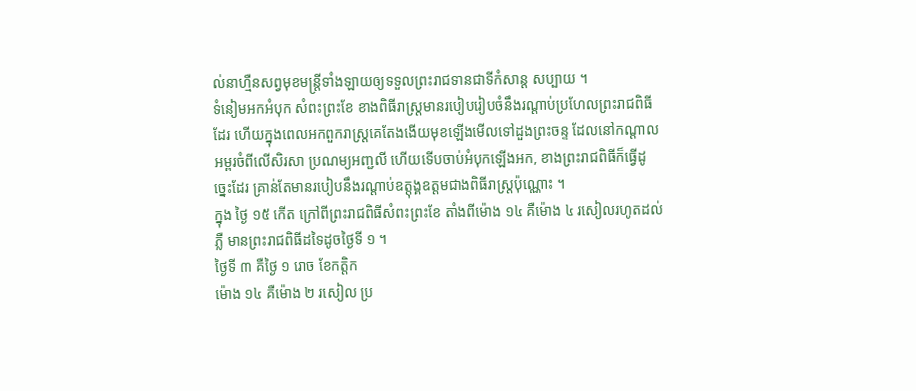ល់នាហ្មឺនសព្វមុខមន្ត្រីទាំងឡាយឲ្យទទួលព្រះរាជទានជាទីកំសាន្ត សប្បាយ ។
ទំនៀមអកអំបុក សំពះព្រះខែ ខាងពិធីរាស្ត្រមានរបៀបរៀបចំនឹងរណ្ដាប់ប្រហែលព្រះរាជពិធីដែរ ហើយក្នុងពេលអកពួករាស្ត្រគេតែងងើយមុខឡើងមើលទៅដួងព្រះចន្ទ ដែលនៅកណ្ដាលអម្ពរចំពីលើសិរសា ប្រណម្យអញ្ជលី ហើយទើបចាប់អំបុកឡើងអក, ខាងព្រះរាជពិធីក៏ធ្វើដូច្នេះដែរ គ្រាន់តែមានរបៀបនឹងរណ្ដាប់ឧត្ដុង្គឧត្ដមជាងពិធីរាស្ត្រប៉ុណ្ណោះ ។
ក្នុង ថ្ងៃ ១៥ កើត ក្រៅពីព្រះរាជពិធីសំពះព្រះខែ តាំងពីម៉ោង ១៤ គឺម៉ោង ៤ រសៀលរហូតដល់ភ្លឺ មានព្រះរាជពិធីដទៃដូចថ្ងៃទី ១ ។
ថ្ងៃទី ៣ គឺថ្ងៃ ១ រោច ខែកត្តិក
ម៉ោង ១៤ គឺម៉ោង ២ រសៀល ប្រ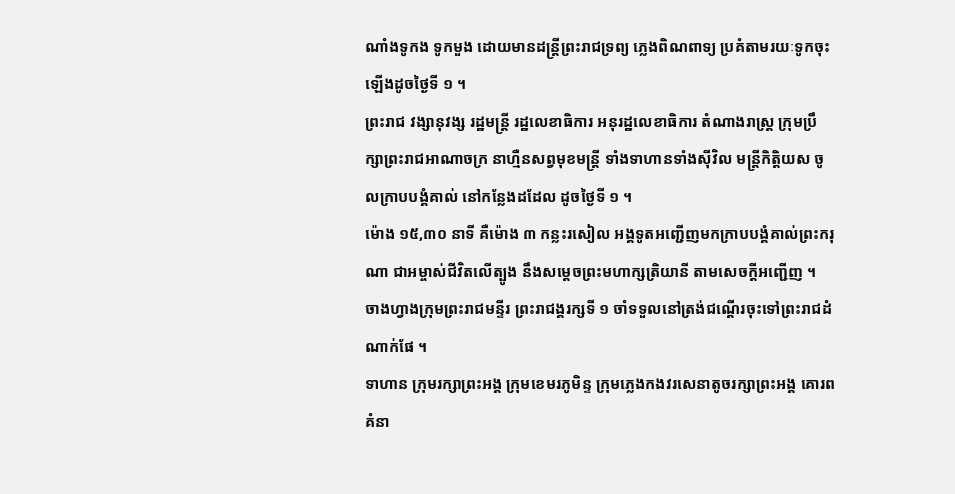ណាំងទូកង ទូកមួង ដោយមានដន្ត្រីព្រះរាជទ្រព្យ ភ្លេងពិណពាទ្យ ប្រគំតាមរយៈទូកចុះឡើងដូចថ្ងៃទី ១ ។
ព្រះរាជ វង្សានុវង្ស រដ្ឋមន្ត្រី រដ្ឋលេខាធិការ អនុរដ្ឋលេខាធិការ តំណាងរាស្ត្រ ក្រុមប្រឹក្សាព្រះរាជអាណាចក្រ នាហ្មឺនសព្វមុខមន្ត្រី ទាំងទាហានទាំងស៊ីវិល មន្ត្រីកិត្តិយស ចូលក្រាបបង្គំគាល់ នៅកន្លែងដដែល ដូចថ្ងៃទី ១ ។
ម៉ោង ១៥,៣០ នាទី គឺម៉ោង ៣ កន្លះរសៀល អង្គទូតអញ្ជើញមកក្រាបបង្គំគាល់ព្រះករុណា ជាអម្ចាស់ជីវិតលើត្បូង នឹងសម្ដេចព្រះមហាក្សត្រិយានី តាមសេចក្ដីអញ្ជើញ ។
ចាងហ្វាងក្រុមព្រះរាជមន្ទីរ ព្រះរាជង្គរក្សទី ១ ចាំទទួលនៅត្រង់ជណ្ដើរចុះទៅព្រះរាជដំណាក់ផែ ។
ទាហាន ក្រុមរក្សាព្រះអង្គ ក្រុមខេមរភូមិន្ទ ក្រុមភ្លេងកងវរសេនាតូចរក្សាព្រះអង្គ គោរពគំនា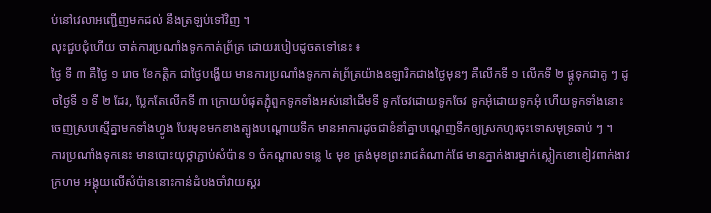ប់នៅវេលាអញ្ជើញមកដល់ នឹងត្រឡប់ទៅវិញ ។
លុះជួបជុំហើយ ចាត់ការប្រណាំងទូកកាត់ព្រ័ត្រ ដោយរបៀបដូចតទៅនេះ ៖
ថ្ងៃ ទី ៣ គឺថ្ងៃ ១ រោច ខែកត្តិក ជាថ្ងៃបង្ហើយ មានការប្រណាំងទូកកាត់ព្រ័ត្រយ៉ាងឧឡារិកជាងថ្ងៃមុនៗ គឺលើកទី ១ លើកទី ២ ផ្គូទុកជាគូ ៗ ដូចថ្ងៃទី ១ ទី ២ ដែរ, ប្លែកតែលើកទី ៣ ក្រោយបំផុតភ្ជុំពួកទូកទាំងអស់នៅដើមទី ទូកចែវដោយទូកចែវ ទូកអុំដោយទូកអុំ ហើយទូកទាំងនោះ ចេញស្របស្មើគ្នាមកទាំងហ្វូង បែរមុខមកខាងត្បូងបណ្ដោយទឹក មានអាការដូចជាខំនាំគ្នាបណ្ដេញទឹកឲ្យស្រកហូរចុះទោសមុទ្រឆាប់ ៗ ។
ការប្រណាំងទុកនេះ មានបោះយុថ្កាភ្ជាប់សំប៉ាន ១ ចំកណ្ដាលទន្លេ ៤ មុខ ត្រង់មុខព្រះរាជតំណាក់ផែ មានភ្នាក់ងារម្នាក់ស្លៀកខោខៀវពាក់ងាវក្រហម អង្គុយលើសំប៉ាននោះកាន់ដំបងចាំវាយស្គរ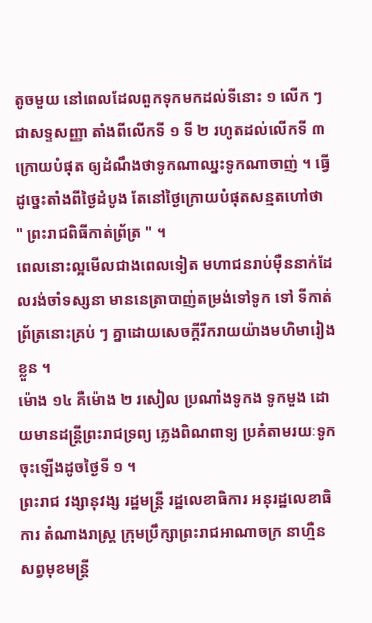តូចមួយ នៅពេលដែលពួកទុកមកដល់ទីនោះ ១ លើក ៗ ជាសទ្ទសញ្ញា តាំងពីលើកទី ១ ទី ២ រហូតដល់លើកទី ៣ ក្រោយបំផុត ឲ្យដំណឹងថាទូកណាឈ្នះទូកណាចាញ់ ។ ធ្វើដូច្នេះតាំងពីថ្ងៃដំបូង តែនៅថ្ងៃក្រោយបំផុតសន្មតហៅថា " ព្រះរាជពិធីកាត់ព្រ័ត្រ " ។
ពេលនោះល្អមើលជាងពេលទៀត មហាជនរាប់ម៉ឺននាក់ដែលរង់ចាំទស្សនា មាននេត្រាបាញ់តម្រង់ទៅទូក ទៅ ទីកាត់ព្រ័ត្រនោះគ្រប់ ៗ គ្នាដោយសេចក្ដីរីករាយយ៉ាងមហិមារៀងខ្លួន ។
ម៉ោង ១៤ គឺម៉ោង ២ រសៀល ប្រណាំងទូកង ទូកមួង ដោយមានដន្ត្រីព្រះរាជទ្រព្យ ភ្លេងពិណពាទ្យ ប្រគំតាមរយៈទូកចុះឡើងដូចថ្ងៃទី ១ ។
ព្រះរាជ វង្សានុវង្ស រដ្ឋមន្ត្រី រដ្ឋលេខាធិការ អនុរដ្ឋលេខាធិការ តំណាងរាស្ត្រ ក្រុមប្រឹក្សាព្រះរាជអាណាចក្រ នាហ្មឺនសព្វមុខមន្ត្រី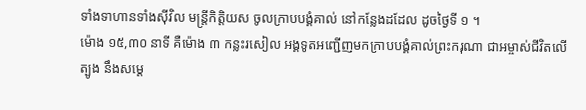ទាំងទាហានទាំងស៊ីវិល មន្ត្រីកិត្តិយស ចូលក្រាបបង្គំគាល់ នៅកន្លែងដដែល ដូចថ្ងៃទី ១ ។
ម៉ោង ១៥,៣០ នាទី គឺម៉ោង ៣ កន្លះរសៀល អង្គទូតអញ្ជើញមកក្រាបបង្គំគាល់ព្រះករុណា ជាអម្ចាស់ជីវិតលើត្បូង នឹងសម្ដេ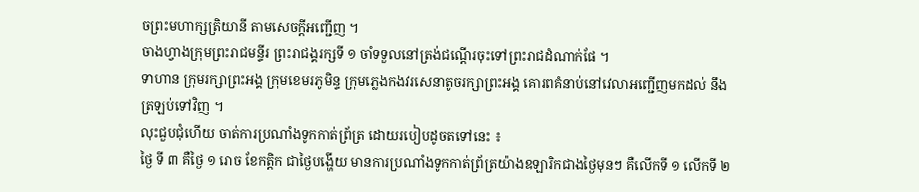ចព្រះមហាក្សត្រិយានី តាមសេចក្ដីអញ្ជើញ ។
ចាងហ្វាងក្រុមព្រះរាជមន្ទីរ ព្រះរាជង្គរក្សទី ១ ចាំទទួលនៅត្រង់ជណ្ដើរចុះទៅព្រះរាជដំណាក់ផែ ។
ទាហាន ក្រុមរក្សាព្រះអង្គ ក្រុមខេមរភូមិន្ទ ក្រុមភ្លេងកងវរសេនាតូចរក្សាព្រះអង្គ គោរពគំនាប់នៅវេលាអញ្ជើញមកដល់ នឹងត្រឡប់ទៅវិញ ។
លុះជួបជុំហើយ ចាត់ការប្រណាំងទូកកាត់ព្រ័ត្រ ដោយរបៀបដូចតទៅនេះ ៖
ថ្ងៃ ទី ៣ គឺថ្ងៃ ១ រោច ខែកត្តិក ជាថ្ងៃបង្ហើយ មានការប្រណាំងទូកកាត់ព្រ័ត្រយ៉ាងឧឡារិកជាងថ្ងៃមុនៗ គឺលើកទី ១ លើកទី ២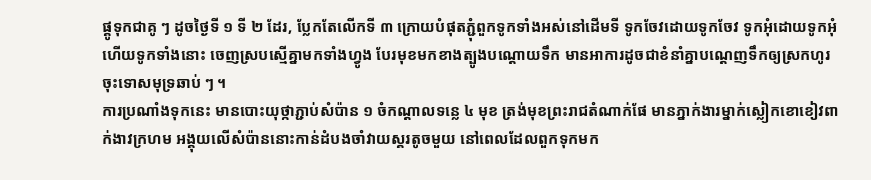ផ្គូទុកជាគូ ៗ ដូចថ្ងៃទី ១ ទី ២ ដែរ, ប្លែកតែលើកទី ៣ ក្រោយបំផុតភ្ជុំពួកទូកទាំងអស់នៅដើមទី ទូកចែវដោយទូកចែវ ទូកអុំដោយទូកអុំ ហើយទូកទាំងនោះ ចេញស្របស្មើគ្នាមកទាំងហ្វូង បែរមុខមកខាងត្បូងបណ្ដោយទឹក មានអាការដូចជាខំនាំគ្នាបណ្ដេញទឹកឲ្យស្រកហូរចុះទោសមុទ្រឆាប់ ៗ ។
ការប្រណាំងទុកនេះ មានបោះយុថ្កាភ្ជាប់សំប៉ាន ១ ចំកណ្ដាលទន្លេ ៤ មុខ ត្រង់មុខព្រះរាជតំណាក់ផែ មានភ្នាក់ងារម្នាក់ស្លៀកខោខៀវពាក់ងាវក្រហម អង្គុយលើសំប៉ាននោះកាន់ដំបងចាំវាយស្គរតូចមួយ នៅពេលដែលពួកទុកមក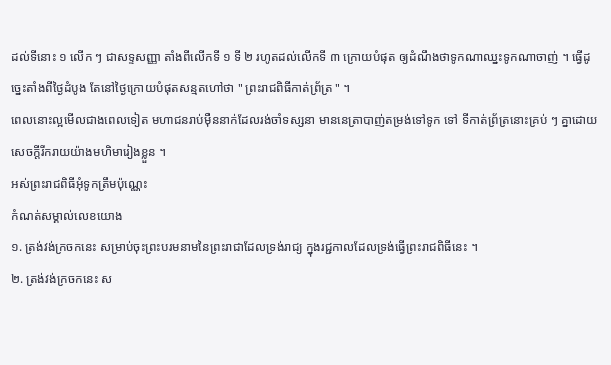ដល់ទីនោះ ១ លើក ៗ ជាសទ្ទសញ្ញា តាំងពីលើកទី ១ ទី ២ រហូតដល់លើកទី ៣ ក្រោយបំផុត ឲ្យដំណឹងថាទូកណាឈ្នះទូកណាចាញ់ ។ ធ្វើដូច្នេះតាំងពីថ្ងៃដំបូង តែនៅថ្ងៃក្រោយបំផុតសន្មតហៅថា " ព្រះរាជពិធីកាត់ព្រ័ត្រ " ។
ពេលនោះល្អមើលជាងពេលទៀត មហាជនរាប់ម៉ឺននាក់ដែលរង់ចាំទស្សនា មាននេត្រាបាញ់តម្រង់ទៅទូក ទៅ ទីកាត់ព្រ័ត្រនោះគ្រប់ ៗ គ្នាដោយសេចក្ដីរីករាយយ៉ាងមហិមារៀងខ្លួន ។
អស់ព្រះរាជពិធីអុំទូកត្រឹមប៉ុណ្ណេះ
កំណត់សម្គាល់លេខយោង
១. ត្រង់វង់ក្រចកនេះ សម្រាប់ចុះព្រះបរមនាមនៃព្រះរាជាដែលទ្រង់រាជ្យ ក្នុងរជ្ជកាលដែលទ្រង់ធ្វើព្រះរាជពិធីនេះ ។
២. ត្រង់វង់ក្រចកនេះ ស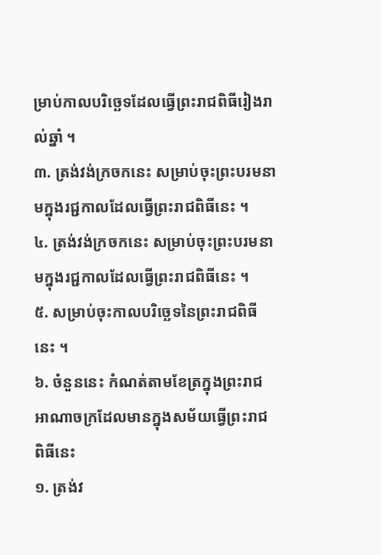ម្រាប់កាលបរិច្ឆេទដែលធ្វើព្រះរាជពិធីរៀងរាល់ឆ្នាំ ។
៣. ត្រង់វង់ក្រចកនេះ សម្រាប់ចុះព្រះបរមនាមក្នុងរជ្ជកាលដែលធ្វើព្រះរាជពិធីនេះ ។
៤. ត្រង់វង់ក្រចកនេះ សម្រាប់ចុះព្រះបរមនាមក្នុងរជ្ជកាលដែលធ្វើព្រះរាជពិធីនេះ ។
៥. សម្រាប់ចុះកាលបរិច្ឆេទនៃព្រះរាជពិធីនេះ ។
៦. ចំនួននេះ កំណត់តាមខែត្រក្នុងព្រះរាជអាណាចក្រដែលមានក្នុងសម័យធ្វើព្រះរាជពិធីនេះ
១. ត្រង់វ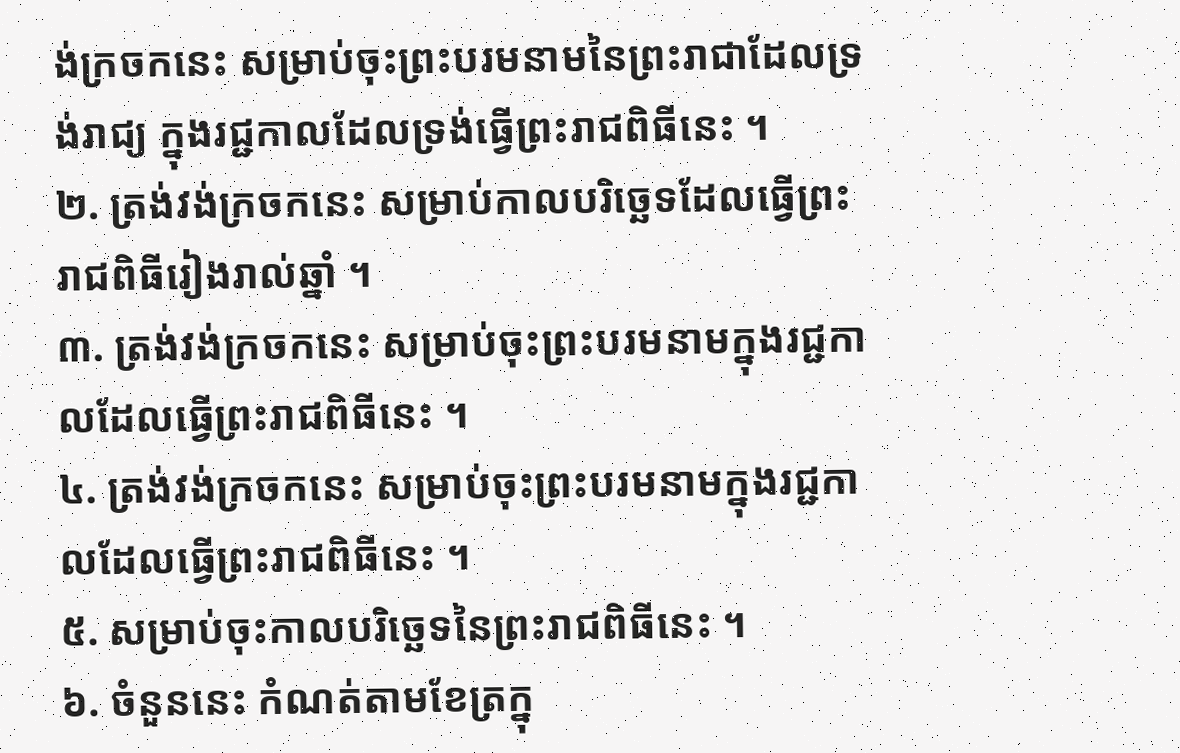ង់ក្រចកនេះ សម្រាប់ចុះព្រះបរមនាមនៃព្រះរាជាដែលទ្រង់រាជ្យ ក្នុងរជ្ជកាលដែលទ្រង់ធ្វើព្រះរាជពិធីនេះ ។
២. ត្រង់វង់ក្រចកនេះ សម្រាប់កាលបរិច្ឆេទដែលធ្វើព្រះរាជពិធីរៀងរាល់ឆ្នាំ ។
៣. ត្រង់វង់ក្រចកនេះ សម្រាប់ចុះព្រះបរមនាមក្នុងរជ្ជកាលដែលធ្វើព្រះរាជពិធីនេះ ។
៤. ត្រង់វង់ក្រចកនេះ សម្រាប់ចុះព្រះបរមនាមក្នុងរជ្ជកាលដែលធ្វើព្រះរាជពិធីនេះ ។
៥. សម្រាប់ចុះកាលបរិច្ឆេទនៃព្រះរាជពិធីនេះ ។
៦. ចំនួននេះ កំណត់តាមខែត្រក្នុ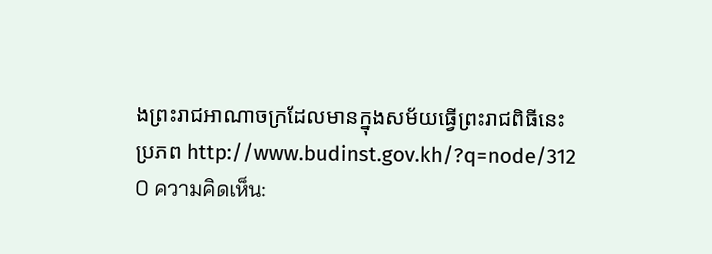ងព្រះរាជអាណាចក្រដែលមានក្នុងសម័យធ្វើព្រះរាជពិធីនេះ
ប្រភព http://www.budinst.gov.kh/?q=node/312
0 ความคิดเห็น: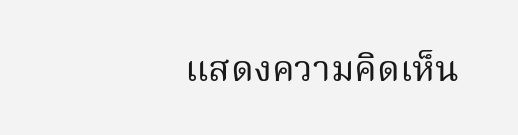แสดงความคิดเห็น